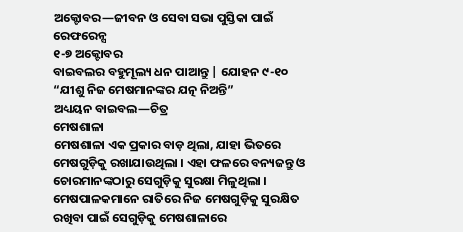ଅକ୍ଟୋବର—ଜୀବନ ଓ ସେବା ସଭା ପୁସ୍ତିକା ପାଇଁ ରେଫରେନ୍ସ
୧-୭ ଅକ୍ଟୋବର
ବାଇବଲର ବହୁମୂଲ୍ୟ ଧନ ପାଆନ୍ତୁ | ଯୋହନ ୯-୧୦
“ଯୀଶୁ ନିଜ ମେଷମାନଙ୍କର ଯତ୍ନ ନିଅନ୍ତି”
ଅଧ୍ୟୟନ ବାଇବଲ—ଚିତ୍ର
ମେଷଶାଳା
ମେଷଶାଳା ଏକ ପ୍ରକାର ବାଡ଼ ଥିଲା, ଯାହା ଭିତରେ ମେଷଗୁଡ଼ିକୁ ରଖାଯାଉଥିଲା । ଏହା ଫଳରେ ବନ୍ୟଜନ୍ତୁ ଓ ଚୋରମାନଙ୍କଠାରୁ ସେଗୁଡ଼ିକୁ ସୁରକ୍ଷା ମିଳୁଥିଲା । ମେଷପାଳକମାନେ ରାତିରେ ନିଜ ମେଷଗୁଡ଼ିକୁ ସୁରକ୍ଷିତ ରଖିବା ପାଇଁ ସେଗୁଡ଼ିକୁ ମେଷଶାଳାରେ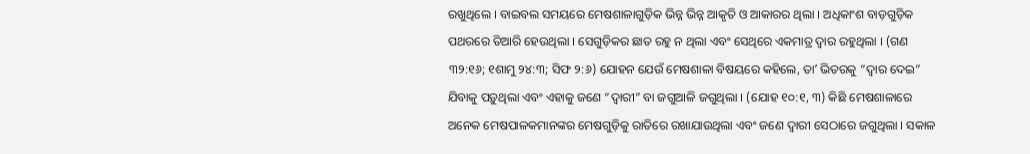ରଖୁଥିଲେ । ବାଇବଲ ସମୟରେ ମେଷଶାଳାଗୁଡ଼ିକ ଭିନ୍ନ ଭିନ୍ନ ଆକୃତି ଓ ଆକାରର ଥିଲା । ଅଧିକାଂଶ ବାଡ଼ଗୁଡ଼ିକ ପଥରରେ ତିଆରି ହେଉଥିଲା । ସେଗୁଡ଼ିକର ଛାତ ରହୁ ନ ଥିଲା ଏବଂ ସେଥିରେ ଏକମାତ୍ର ଦ୍ୱାର ରହୁଥିଲା । (ଗଣ ୩୨:୧୬; ୧ଶାମୁ ୨୪:୩; ସିଫ ୨:୬) ଯୋହନ ଯେଉଁ ମେଷଶାଳା ବିଷୟରେ କହିଲେ, ତାʼ ଭିତରକୁ “ଦ୍ୱାର ଦେଇ” ଯିବାକୁ ପଡ଼ୁଥିଲା ଏବଂ ଏହାକୁ ଜଣେ “ଦ୍ୱାରୀ” ବା ଜଗୁଆଳି ଜଗୁଥିଲା । (ଯୋହ ୧୦:୧, ୩) କିଛି ମେଷଶାଳାରେ ଅନେକ ମେଷପାଳକମାନଙ୍କର ମେଷଗୁଡ଼ିକୁ ରାତିରେ ରଖାଯାଉଥିଲା ଏବଂ ଜଣେ ଦ୍ୱାରୀ ସେଠାରେ ଜଗୁଥିଲା । ସକାଳ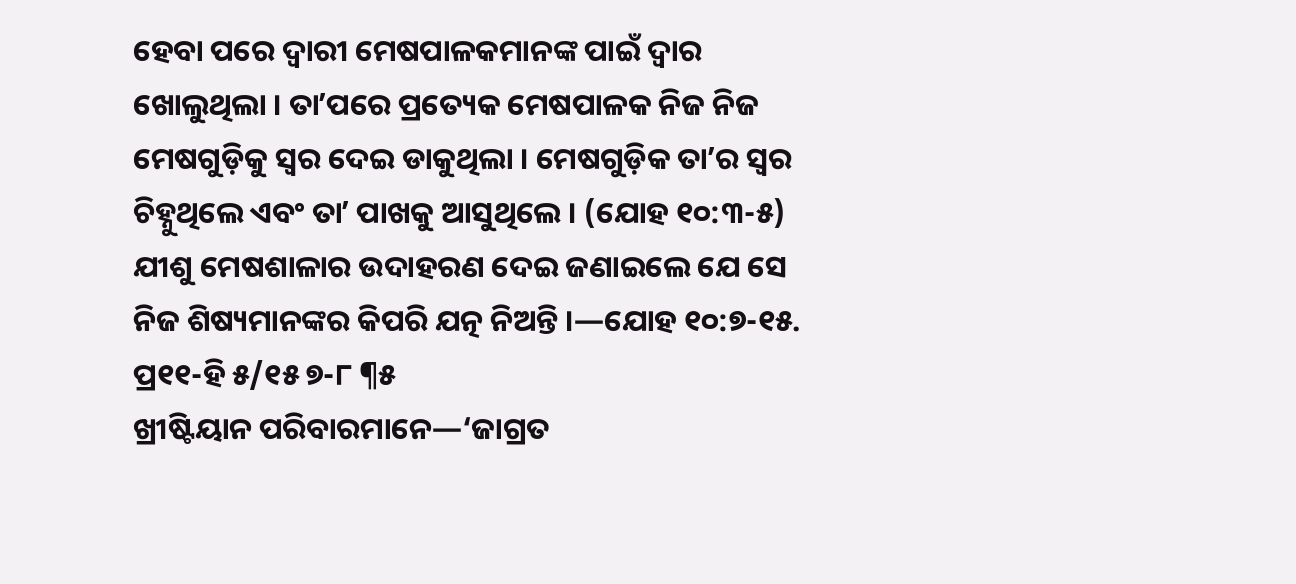ହେବା ପରେ ଦ୍ୱାରୀ ମେଷପାଳକମାନଙ୍କ ପାଇଁ ଦ୍ୱାର ଖୋଲୁଥିଲା । ତାʼପରେ ପ୍ରତ୍ୟେକ ମେଷପାଳକ ନିଜ ନିଜ ମେଷଗୁଡ଼ିକୁ ସ୍ୱର ଦେଇ ଡାକୁଥିଲା । ମେଷଗୁଡ଼ିକ ତାʼର ସ୍ୱର ଚିହ୍ନୁଥିଲେ ଏବଂ ତାʼ ପାଖକୁ ଆସୁଥିଲେ । (ଯୋହ ୧୦:୩-୫) ଯୀଶୁ ମେଷଶାଳାର ଉଦାହରଣ ଦେଇ ଜଣାଇଲେ ଯେ ସେ ନିଜ ଶିଷ୍ୟମାନଙ୍କର କିପରି ଯତ୍ନ ନିଅନ୍ତି ।—ଯୋହ ୧୦:୭-୧୫.
ପ୍ର୧୧-ହି ୫/୧୫ ୭-୮ ¶୫
ଖ୍ରୀଷ୍ଟିୟାନ ପରିବାରମାନେ—‘ଜାଗ୍ରତ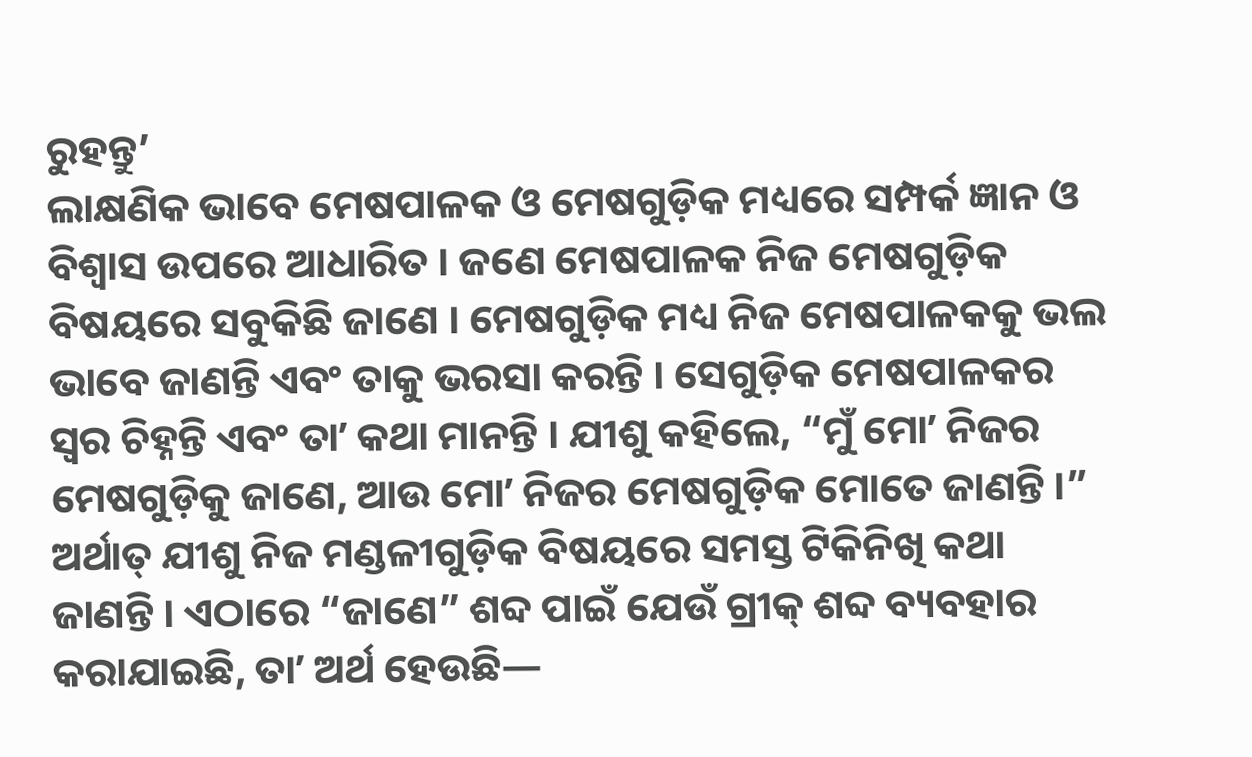ରୁହନ୍ତୁ’
ଲାକ୍ଷଣିକ ଭାବେ ମେଷପାଳକ ଓ ମେଷଗୁଡ଼ିକ ମଧ୍ୟରେ ସମ୍ପର୍କ ଜ୍ଞାନ ଓ ବିଶ୍ୱାସ ଉପରେ ଆଧାରିତ । ଜଣେ ମେଷପାଳକ ନିଜ ମେଷଗୁଡ଼ିକ ବିଷୟରେ ସବୁକିଛି ଜାଣେ । ମେଷଗୁଡ଼ିକ ମଧ୍ୟ ନିଜ ମେଷପାଳକକୁ ଭଲ ଭାବେ ଜାଣନ୍ତି ଏବଂ ତାକୁ ଭରସା କରନ୍ତି । ସେଗୁଡ଼ିକ ମେଷପାଳକର ସ୍ୱର ଚିହ୍ନନ୍ତି ଏବଂ ତାʼ କଥା ମାନନ୍ତି । ଯୀଶୁ କହିଲେ, “ମୁଁ ମୋʼ ନିଜର ମେଷଗୁଡ଼ିକୁ ଜାଣେ, ଆଉ ମୋʼ ନିଜର ମେଷଗୁଡ଼ିକ ମୋତେ ଜାଣନ୍ତି ।” ଅର୍ଥାତ୍ ଯୀଶୁ ନିଜ ମଣ୍ଡଳୀଗୁଡ଼ିକ ବିଷୟରେ ସମସ୍ତ ଟିକିନିଖି କଥା ଜାଣନ୍ତି । ଏଠାରେ “ଜାଣେ” ଶବ୍ଦ ପାଇଁ ଯେଉଁ ଗ୍ରୀକ୍ ଶବ୍ଦ ବ୍ୟବହାର କରାଯାଇଛି, ତାʼ ଅର୍ଥ ହେଉଛି—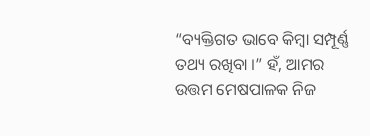“ବ୍ୟକ୍ତିଗତ ଭାବେ କିମ୍ବା ସମ୍ପୂର୍ଣ୍ଣ ତଥ୍ୟ ରଖିବା ।” ହଁ, ଆମର ଉତ୍ତମ ମେଷପାଳକ ନିଜ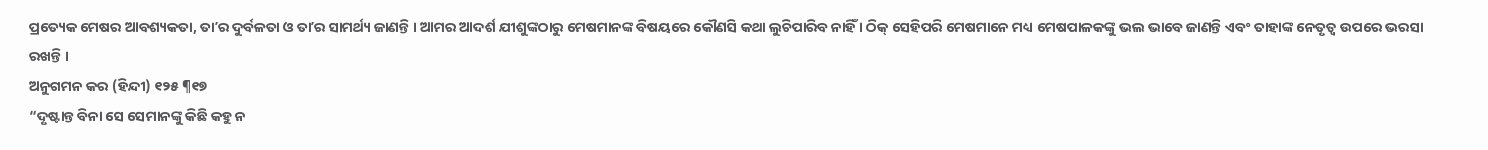ପ୍ରତ୍ୟେକ ମେଷର ଆବଶ୍ୟକତା, ତାʼର ଦୁର୍ବଳତା ଓ ତାʼର ସାମର୍ଥ୍ୟ ଜାଣନ୍ତି । ଆମର ଆଦର୍ଶ ଯୀଶୁଙ୍କଠାରୁ ମେଷମାନଙ୍କ ବିଷୟରେ କୌଣସି କଥା ଲୁଚିପାରିବ ନାହିଁ । ଠିକ୍ ସେହିପରି ମେଷମାନେ ମଧ୍ୟ ମେଷପାଳକଙ୍କୁ ଭଲ ଭାବେ ଜାଣନ୍ତି ଏବଂ ତାହାଙ୍କ ନେତୃତ୍ୱ ଉପରେ ଭରସା ରଖନ୍ତି ।
ଅନୁଗମନ କର (ହିନ୍ଦୀ) ୧୨୫ ¶୧୭
“ଦୃଷ୍ଟାନ୍ତ ବିନା ସେ ସେମାନଙ୍କୁ କିଛି କହୁ ନ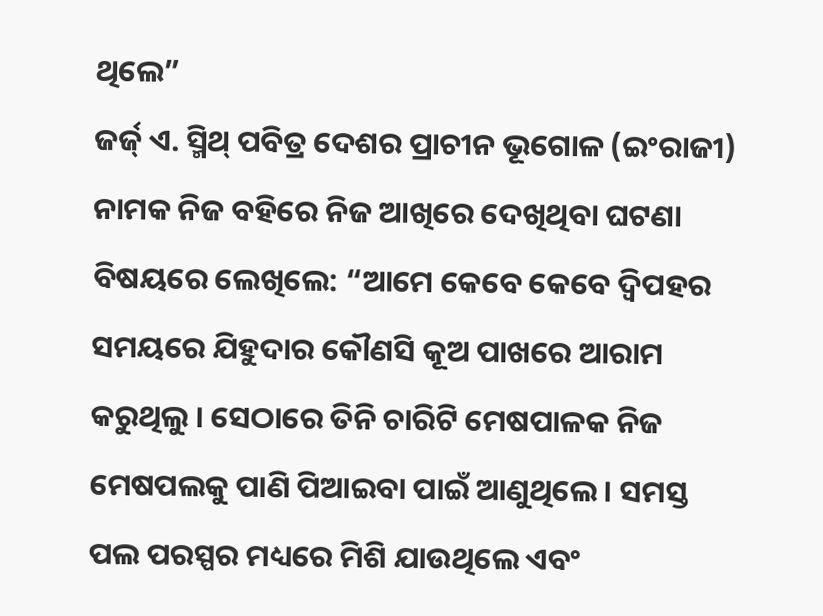ଥିଲେ”
ଜର୍ଜ୍ ଏ. ସ୍ମିଥ୍ ପବିତ୍ର ଦେଶର ପ୍ରାଚୀନ ଭୂଗୋଳ (ଇଂରାଜୀ) ନାମକ ନିଜ ବହିରେ ନିଜ ଆଖିରେ ଦେଖିଥିବା ଘଟଣା ବିଷୟରେ ଲେଖିଲେ: “ଆମେ କେବେ କେବେ ଦ୍ୱିପହର ସମୟରେ ଯିହୁଦାର କୌଣସି କୂଅ ପାଖରେ ଆରାମ କରୁଥିଲୁ । ସେଠାରେ ତିନି ଚାରିଟି ମେଷପାଳକ ନିଜ ମେଷପଲକୁ ପାଣି ପିଆଇବା ପାଇଁ ଆଣୁଥିଲେ । ସମସ୍ତ ପଲ ପରସ୍ପର ମଧ୍ୟରେ ମିଶି ଯାଉଥିଲେ ଏବଂ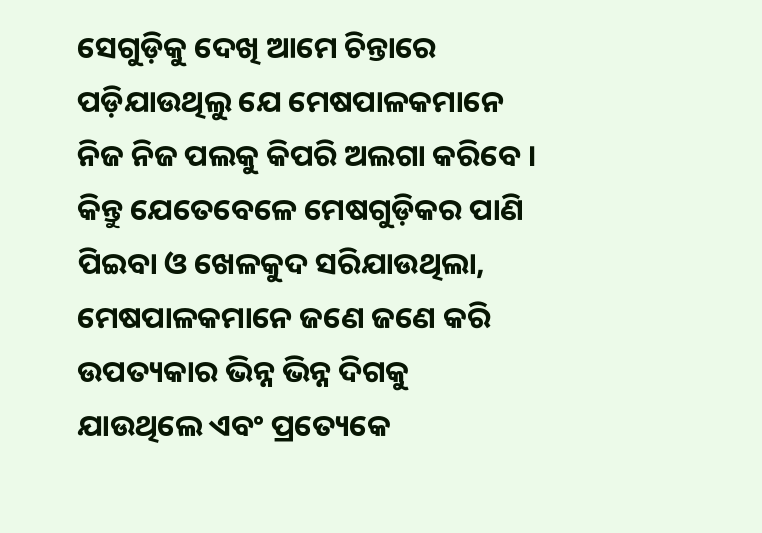ସେଗୁଡ଼ିକୁ ଦେଖି ଆମେ ଚିନ୍ତାରେ ପଡ଼ିଯାଉଥିଲୁ ଯେ ମେଷପାଳକମାନେ ନିଜ ନିଜ ପଲକୁ କିପରି ଅଲଗା କରିବେ । କିନ୍ତୁ ଯେତେବେଳେ ମେଷଗୁଡ଼ିକର ପାଣି ପିଇବା ଓ ଖେଳକୁଦ ସରିଯାଉଥିଲା, ମେଷପାଳକମାନେ ଜଣେ ଜଣେ କରି ଉପତ୍ୟକାର ଭିନ୍ନ ଭିନ୍ନ ଦିଗକୁ ଯାଉଥିଲେ ଏବଂ ପ୍ରତ୍ୟେକେ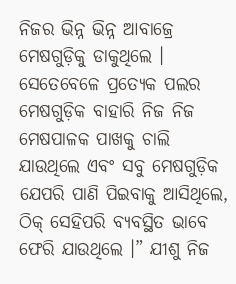ନିଜର ଭିନ୍ନ ଭିନ୍ନ ଆବାଜ୍ରେ ମେଷଗୁଡ଼ିକୁ ଡାକୁଥିଲେ । ସେତେବେଳେ ପ୍ରତ୍ୟେକ ପଲର ମେଷଗୁଡ଼ିକ ବାହାରି ନିଜ ନିଜ ମେଷପାଳକ ପାଖକୁ ଚାଲି ଯାଉଥିଲେ ଏବଂ ସବୁ ମେଷଗୁଡ଼ିକ ଯେପରି ପାଣି ପିଇବାକୁ ଆସିଥିଲେ, ଠିକ୍ ସେହିପରି ବ୍ୟବସ୍ଥିତ ଭାବେ ଫେରି ଯାଉଥିଲେ ।” ଯୀଶୁ ନିଜ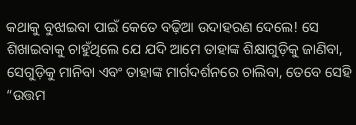କଥାକୁ ବୁଝାଇବା ପାଇଁ କେତେ ବଢ଼ିଆ ଉଦାହରଣ ଦେଲେ! ସେ ଶିଖାଇବାକୁ ଚାହୁଁଥିଲେ ଯେ ଯଦି ଆମେ ତାହାଙ୍କ ଶିକ୍ଷାଗୁଡ଼ିକୁ ଜାଣିବା, ସେଗୁଡ଼ିକୁ ମାନିବା ଏବଂ ତାହାଙ୍କ ମାର୍ଗଦର୍ଶନରେ ଚାଲିବା, ତେବେ ସେହି “ଉତ୍ତମ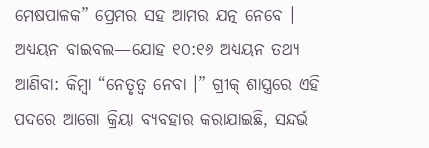ମେଷପାଳକ” ପ୍ରେମର ସହ ଆମର ଯତ୍ନ ନେବେ ।
ଅଧ୍ୟୟନ ବାଇବଲ—ଯୋହ ୧୦:୧୬ ଅଧ୍ୟୟନ ତଥ୍ୟ
ଆଣିବା: କିମ୍ବା “ନେତୃତ୍ୱ ନେବା ।” ଗ୍ରୀକ୍ ଶାସ୍ତ୍ରରେ ଏହି ପଦରେ ଆଗୋ କ୍ରିୟା ବ୍ୟବହାର କରାଯାଇଛି, ସନ୍ଦର୍ଭ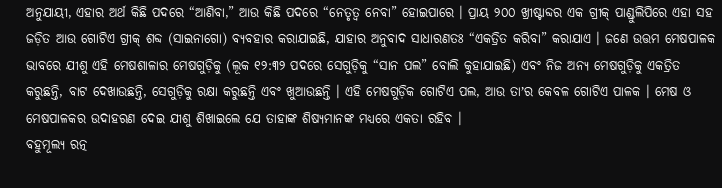ଅନୁଯାୟୀ, ଏହାର ଅର୍ଥ କିଛି ପଦରେ “ଆଣିବା,” ଆଉ କିଛି ପଦରେ “ନେତୃତ୍ୱ ନେବା” ହୋଇପାରେ । ପ୍ରାୟ ୨୦୦ ଖ୍ରୀଷ୍ଟାବ୍ଦର ଏକ ଗ୍ରୀକ୍ ପାଣ୍ଡୁଲିପିରେ ଏହା ସହ ଜଡ଼ିତ ଆଉ ଗୋଟିଏ ଗ୍ରୀକ୍ ଶବ୍ଦ (ସାଇନାଗୋ) ବ୍ୟବହାର କରାଯାଇଛି, ଯାହାର ଅନୁବାଦ ସାଧାରଣତଃ “ଏକତ୍ରିତ କରିବା” କରାଯାଏ । ଜଣେ ଉତ୍ତମ ମେଷପାଳକ ଭାବରେ ଯୀଶୁ ଏହି ମେଷଶାଳାର ମେଷଗୁଡ଼ିକୁ (ଲୂକ ୧୨:୩୨ ପଦରେ ସେଗୁଡ଼ିକୁ “ସାନ ପଲ” ବୋଲି କୁହାଯାଇଛି) ଏବଂ ନିଜ ଅନ୍ୟ ମେଷଗୁଡ଼ିକୁ ଏକତ୍ରିତ କରୁଛନ୍ତି, ବାଟ ଦେଖାଉଛନ୍ତି, ସେଗୁଡ଼ିକୁ ରକ୍ଷା କରୁଛନ୍ତି ଏବଂ ଖୁଆଉଛନ୍ତି । ଏହି ମେଷଗୁଡ଼ିକ ଗୋଟିଏ ପଲ, ଆଉ ତାʼର କେବଳ ଗୋଟିଏ ପାଳକ । ମେଷ ଓ ମେଷପାଳକର ଉଦାହରଣ ଦେଇ ଯୀଶୁ ଶିଖାଇଲେ ଯେ ତାହାଙ୍କ ଶିଷ୍ୟମାନଙ୍କ ମଧ୍ୟରେ ଏକତା ରହିବ ।
ବହୁମୂଲ୍ୟ ରତ୍ନ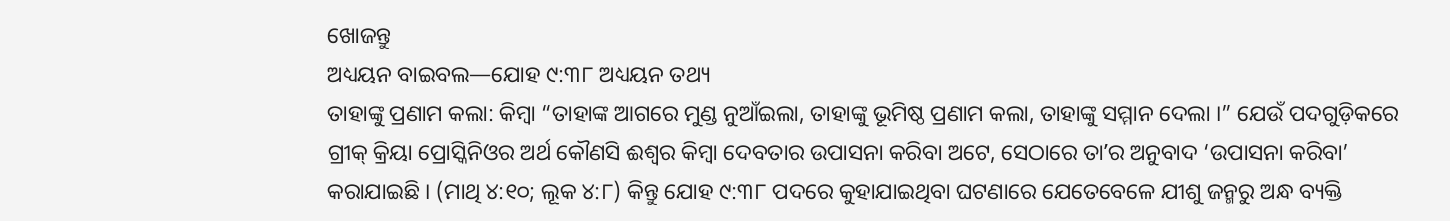ଖୋଜନ୍ତୁ
ଅଧ୍ୟୟନ ବାଇବଲ—ଯୋହ ୯:୩୮ ଅଧ୍ୟୟନ ତଥ୍ୟ
ତାହାଙ୍କୁ ପ୍ରଣାମ କଲା: କିମ୍ବା “ତାହାଙ୍କ ଆଗରେ ମୁଣ୍ଡ ନୁଆଁଇଲା, ତାହାଙ୍କୁ ଭୂମିଷ୍ଠ ପ୍ରଣାମ କଲା, ତାହାଙ୍କୁ ସମ୍ମାନ ଦେଲା ।” ଯେଉଁ ପଦଗୁଡ଼ିକରେ ଗ୍ରୀକ୍ କ୍ରିୟା ପ୍ରୋସ୍କିନିଓର ଅର୍ଥ କୌଣସି ଈଶ୍ୱର କିମ୍ବା ଦେବତାର ଉପାସନା କରିବା ଅଟେ, ସେଠାରେ ତାʼର ଅନୁବାଦ ‘ଉପାସନା କରିବା’ କରାଯାଇଛି । (ମାଥି ୪:୧୦; ଲୂକ ୪:୮) କିନ୍ତୁ ଯୋହ ୯:୩୮ ପଦରେ କୁହାଯାଇଥିବା ଘଟଣାରେ ଯେତେବେଳେ ଯୀଶୁ ଜନ୍ମରୁ ଅନ୍ଧ ବ୍ୟକ୍ତି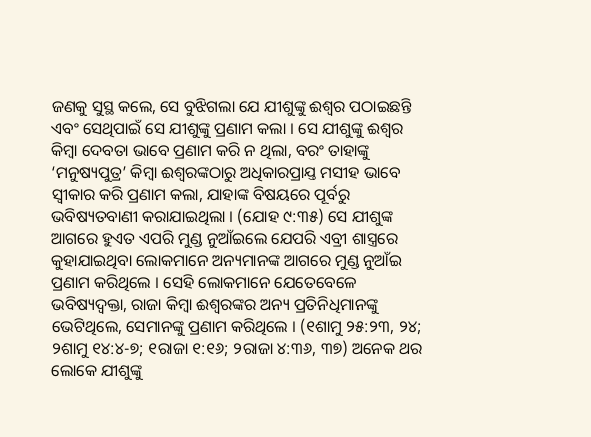ଜଣକୁ ସୁସ୍ଥ କଲେ, ସେ ବୁଝିଗଲା ଯେ ଯୀଶୁଙ୍କୁ ଈଶ୍ୱର ପଠାଇଛନ୍ତି ଏବଂ ସେଥିପାଇଁ ସେ ଯୀଶୁଙ୍କୁ ପ୍ରଣାମ କଲା । ସେ ଯୀଶୁଙ୍କୁ ଈଶ୍ୱର କିମ୍ବା ଦେବତା ଭାବେ ପ୍ରଣାମ କରି ନ ଥିଲା, ବରଂ ତାହାଙ୍କୁ ‘ମନୁଷ୍ୟପୁତ୍ର’ କିମ୍ବା ଈଶ୍ୱରଙ୍କଠାରୁ ଅଧିକାରପ୍ରାଯ୍ତ ମସୀହ ଭାବେ ସ୍ୱୀକାର କରି ପ୍ରଣାମ କଲା, ଯାହାଙ୍କ ବିଷୟରେ ପୂର୍ବରୁ ଭବିଷ୍ୟତବାଣୀ କରାଯାଇଥିଲା । (ଯୋହ ୯:୩୫) ସେ ଯୀଶୁଙ୍କ ଆଗରେ ହୁଏତ ଏପରି ମୁଣ୍ଡ ନୁଆଁଇଲେ ଯେପରି ଏବ୍ରୀ ଶାସ୍ତ୍ରରେ କୁହାଯାଇଥିବା ଲୋକମାନେ ଅନ୍ୟମାନଙ୍କ ଆଗରେ ମୁଣ୍ଡ ନୁଆଁଇ ପ୍ରଣାମ କରିଥିଲେ । ସେହି ଲୋକମାନେ ଯେତେବେଳେ ଭବିଷ୍ୟଦ୍ବକ୍ତା, ରାଜା କିମ୍ବା ଈଶ୍ୱରଙ୍କର ଅନ୍ୟ ପ୍ରତିନିଧିମାନଙ୍କୁ ଭେଟିଥିଲେ, ସେମାନଙ୍କୁ ପ୍ରଣାମ କରିଥିଲେ । (୧ଶାମୁ ୨୫:୨୩, ୨୪; ୨ଶାମୁ ୧୪:୪-୭; ୧ରାଜା ୧:୧୬; ୨ରାଜା ୪:୩୬, ୩୭) ଅନେକ ଥର ଲୋକେ ଯୀଶୁଙ୍କୁ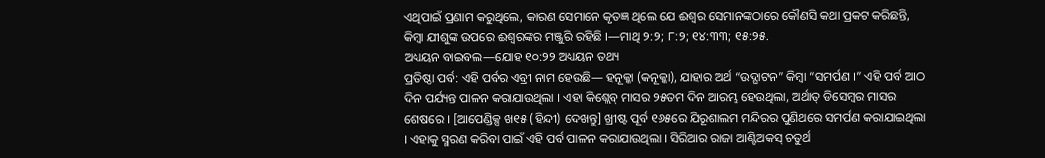ଏଥିପାଇଁ ପ୍ରଣାମ କରୁଥିଲେ, କାରଣ ସେମାନେ କୃତଜ୍ଞ ଥିଲେ ଯେ ଈଶ୍ୱର ସେମାନଙ୍କଠାରେ କୌଣସି କଥା ପ୍ରକଟ କରିଛନ୍ତି, କିମ୍ବା ଯୀଶୁଙ୍କ ଉପରେ ଈଶ୍ୱରଙ୍କର ମଞ୍ଜୁରି ରହିଛି ।—ମାଥି ୨:୨; ୮:୨; ୧୪:୩୩; ୧୫:୨୫.
ଅଧ୍ୟୟନ ବାଇବଲ—ଯୋହ ୧୦:୨୨ ଅଧ୍ୟୟନ ତଥ୍ୟ
ପ୍ରତିଷ୍ଠା ପର୍ବ: ଏହି ପର୍ବର ଏବ୍ରୀ ନାମ ହେଉଛି— ହନୂକ୍କା (କନୂକ୍କା), ଯାହାର ଅର୍ଥ “ଉଦ୍ଘାଟନ” କିମ୍ବା “ସମର୍ପଣ ।” ଏହି ପର୍ବ ଆଠ ଦିନ ପର୍ଯ୍ୟନ୍ତ ପାଳନ କରାଯାଉଥିଲା । ଏହା କିଶ୍ଲେବ୍ ମାସର ୨୫ତମ ଦିନ ଆରମ୍ଭ ହେଉଥିଲା, ଅର୍ଥାତ୍ ଡିସେମ୍ବର ମାସର ଶେଷରେ । [ଆପେଣ୍ଡିକ୍ସ ଖ୧୫ (ହିନ୍ଦୀ) ଦେଖନ୍ତୁ] ଖ୍ରୀଷ୍ଟ ପୂର୍ବ ୧୬୫ରେ ଯିରୂଶାଲମ ମନ୍ଦିରର ପୁଣିଥରେ ସମର୍ପଣ କରାଯାଇଥିଲା । ଏହାକୁ ସ୍ମରଣ କରିବା ପାଇଁ ଏହି ପର୍ବ ପାଳନ କରାଯାଉଥିଲା । ସିରିଆର ରାଜା ଆଣ୍ଟିଅକସ୍ ଚତୁର୍ଥ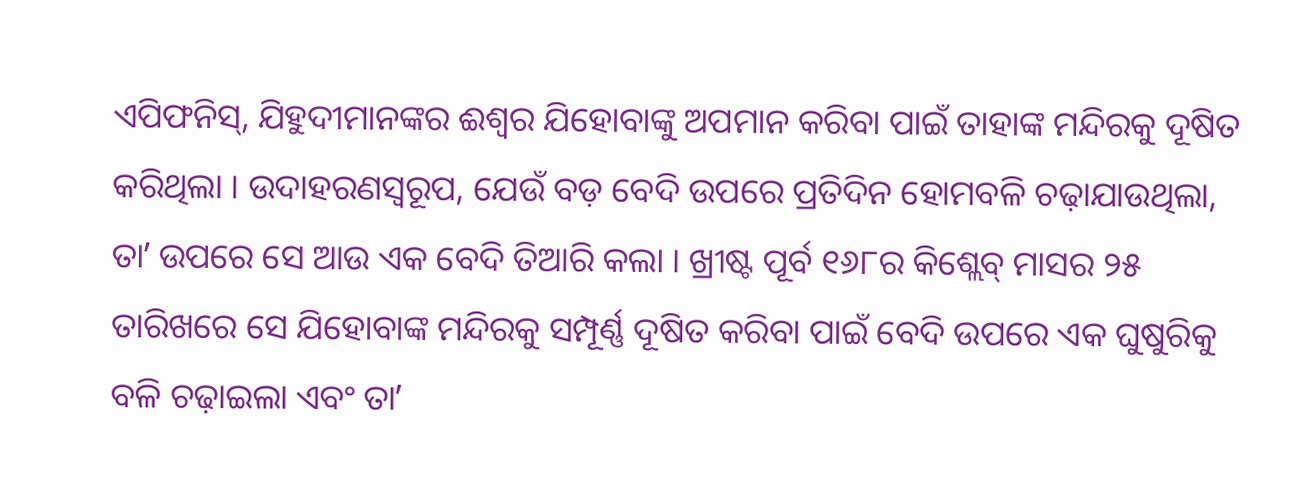ଏପିଫନିସ୍, ଯିହୁଦୀମାନଙ୍କର ଈଶ୍ୱର ଯିହୋବାଙ୍କୁ ଅପମାନ କରିବା ପାଇଁ ତାହାଙ୍କ ମନ୍ଦିରକୁ ଦୂଷିତ କରିଥିଲା । ଉଦାହରଣସ୍ୱରୂପ, ଯେଉଁ ବଡ଼ ବେଦି ଉପରେ ପ୍ରତିଦିନ ହୋମବଳି ଚଢ଼ାଯାଉଥିଲା, ତାʼ ଉପରେ ସେ ଆଉ ଏକ ବେଦି ତିଆରି କଲା । ଖ୍ରୀଷ୍ଟ ପୂର୍ବ ୧୬୮ର କିଶ୍ଲେବ୍ ମାସର ୨୫ ତାରିଖରେ ସେ ଯିହୋବାଙ୍କ ମନ୍ଦିରକୁ ସମ୍ପୂର୍ଣ୍ଣ ଦୂଷିତ କରିବା ପାଇଁ ବେଦି ଉପରେ ଏକ ଘୁଷୁରିକୁ ବଳି ଚଢ଼ାଇଲା ଏବଂ ତାʼ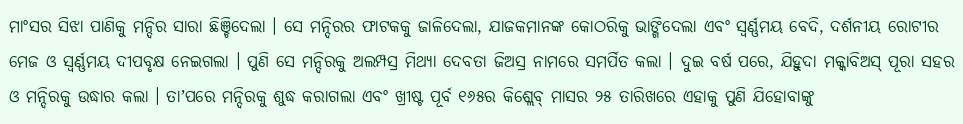ମାଂସର ସିଝା ପାଣିକୁ ମନ୍ଦିର ସାରା ଛିଞ୍ଚିଦେଲା । ସେ ମନ୍ଦିରର ଫାଟକକୁ ଜାଳିଦେଲା, ଯାଜକମାନଙ୍କ କୋଠରିକୁ ଭାଙ୍ଗିଦେଲା ଏବଂ ସ୍ୱର୍ଣ୍ଣମୟ ବେଦି, ଦର୍ଶନୀୟ ରୋଟୀର ମେଜ ଓ ସ୍ୱର୍ଣ୍ଣମୟ ଦୀପବୃକ୍ଷ ନେଇଗଲା । ପୁଣି ସେ ମନ୍ଦିରକୁ ଅଲମ୍ପସ୍ର ମିଥ୍ୟା ଦେବତା ଜିଅସ୍ର ନାମରେ ସମର୍ପିତ କଲା । ଦୁଇ ବର୍ଷ ପରେ, ଯିହୁଦା ମକ୍କାବିଅସ୍ ପୂରା ସହର ଓ ମନ୍ଦିରକୁ ଉଦ୍ଧାର କଲା । ତାʼପରେ ମନ୍ଦିରକୁ ଶୁଦ୍ଧ କରାଗଲା ଏବଂ ଖ୍ରୀଷ୍ଟ ପୂର୍ବ ୧୬୫ର କିଶ୍ଲେବ୍ ମାସର ୨୫ ତାରିଖରେ ଏହାକୁ ପୁଣି ଯିହୋବାଙ୍କୁ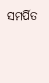ସମର୍ପିତ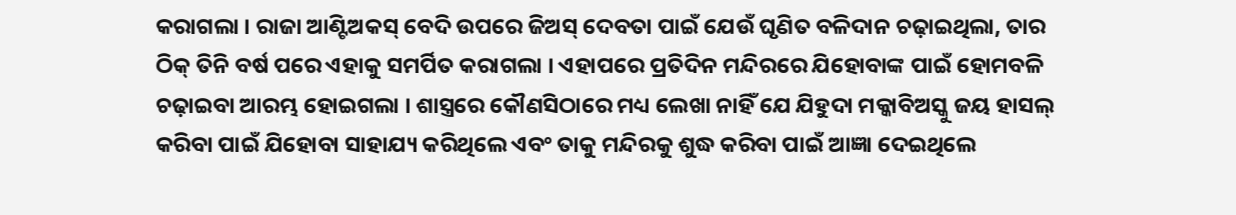କରାଗଲା । ରାଜା ଆଣ୍ଟିଅକସ୍ ବେଦି ଉପରେ ଜିଅସ୍ ଦେବତା ପାଇଁ ଯେଉଁ ଘୃଣିତ ବଳିଦାନ ଚଢ଼ାଇଥିଲା, ତାର ଠିକ୍ ତିନି ବର୍ଷ ପରେ ଏହାକୁ ସମର୍ପିତ କରାଗଲା । ଏହାପରେ ପ୍ରତିଦିନ ମନ୍ଦିରରେ ଯିହୋବାଙ୍କ ପାଇଁ ହୋମବଳି ଚଢ଼ାଇବା ଆରମ୍ଭ ହୋଇଗଲା । ଶାସ୍ତ୍ରରେ କୌଣସିଠାରେ ମଧ୍ୟ ଲେଖା ନାହିଁ ଯେ ଯିହୁଦା ମକ୍କାବିଅସ୍କୁ ଜୟ ହାସଲ୍ କରିବା ପାଇଁ ଯିହୋବା ସାହାଯ୍ୟ କରିଥିଲେ ଏବଂ ତାକୁ ମନ୍ଦିରକୁ ଶୁଦ୍ଧ କରିବା ପାଇଁ ଆଜ୍ଞା ଦେଇଥିଲେ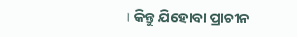। କିନ୍ତୁ ଯିହୋବା ପ୍ରାଚୀନ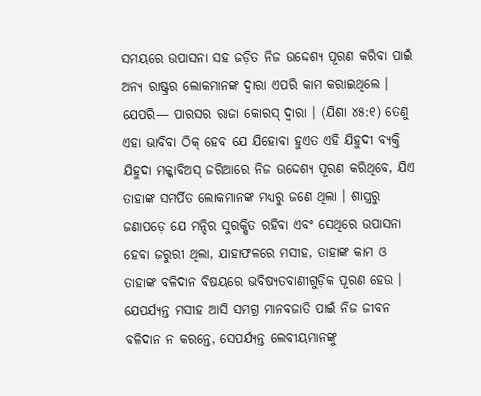ସମୟରେ ଉପାସନା ସହ ଜଡ଼ିତ ନିଜ ଉଦ୍ଦେଶ୍ୟ ପୂରଣ କରିବା ପାଇଁ ଅନ୍ୟ ରାଷ୍ଟ୍ରର ଲୋକମାନଙ୍କ ଦ୍ୱାରା ଏପରି କାମ କରାଇଥିଲେ । ଯେପରି— ପାରସର ରାଜା କୋରସ୍ ଦ୍ୱାରା । (ଯିଶା ୪୫:୧) ତେଣୁ ଏହା ଭାବିବା ଠିକ୍ ହେବ ଯେ ଯିହୋବା ହୁଏତ ଏହି ଯିହୁଦୀ ବ୍ୟକ୍ତି ଯିହୁଦା ମକ୍କାବିଅସ୍ ଜରିଆରେ ନିଜ ଉଦ୍ଦେଶ୍ୟ ପୂରଣ କରିଥିବେ, ଯିଏ ତାହାଙ୍କ ସମର୍ପିତ ଲୋକମାନଙ୍କ ମଧ୍ୟରୁ ଜଣେ ଥିଲା । ଶାସ୍ତ୍ରରୁ ଜଣାପଡ଼େ ଯେ ମନ୍ଦିର ସୁରକ୍ଷିତ ରହିବା ଏବଂ ସେଥିରେ ଉପାସନା ହେବା ଜରୁରୀ ଥିଲା, ଯାହାଫଳରେ ମସୀହ, ତାହାଙ୍କ କାମ ଓ ତାହାଙ୍କ ବଳିଦାନ ବିଷୟରେ ଭବିଷ୍ୟତବାଣୀଗୁଡ଼ିକ ପୂରଣ ହେଉ । ଯେପର୍ଯ୍ୟନ୍ତ ମସୀହ ଆସି ସମଗ୍ର ମାନବଜାତି ପାଇଁ ନିଜ ଜୀବନ ବଳିଦାନ ନ କରନ୍ତେ, ସେପର୍ଯ୍ୟନ୍ତ ଲେବୀୟମାନଙ୍କୁ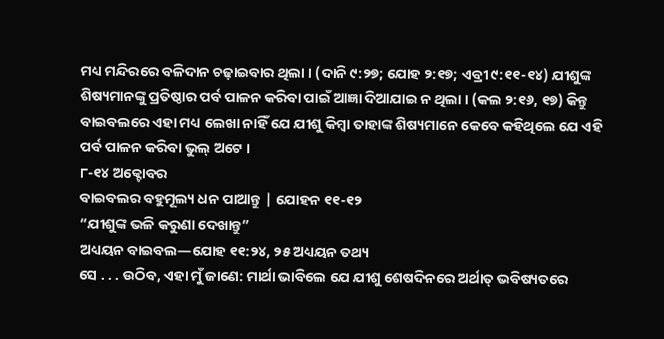ମଧ୍ୟ ମନ୍ଦିରରେ ବଳିଦାନ ଚଢ଼ାଇବାର ଥିଲା । (ଦାନି ୯:୨୭; ଯୋହ ୨:୧୭; ଏବ୍ରୀ ୯:୧୧-୧୪) ଯୀଶୁଙ୍କ ଶିଷ୍ୟମାନଙ୍କୁ ପ୍ରତିଷ୍ଠାର ପର୍ବ ପାଳନ କରିବା ପାଇଁ ଆଜ୍ଞା ଦିଆଯାଇ ନ ଥିଲା । (କଲ ୨:୧୬, ୧୭) କିନ୍ତୁ ବାଇବଲରେ ଏହା ମଧ୍ୟ ଲେଖା ନାହିଁ ଯେ ଯୀଶୁ କିମ୍ବା ତାହାଙ୍କ ଶିଷ୍ୟମାନେ କେବେ କହିଥିଲେ ଯେ ଏହି ପର୍ବ ପାଳନ କରିବା ଭୁଲ୍ ଅଟେ ।
୮-୧୪ ଅକ୍ଟୋବର
ବାଇବଲର ବହୁମୂଲ୍ୟ ଧନ ପାଆନ୍ତୁ | ଯୋହନ ୧୧-୧୨
“ଯୀଶୁଙ୍କ ଭଳି କରୁଣା ଦେଖାନ୍ତୁ”
ଅଧ୍ୟୟନ ବାଇବଲ—ଯୋହ ୧୧:୨୪, ୨୫ ଅଧ୍ୟୟନ ତଥ୍ୟ
ସେ . . . ଉଠିବ, ଏହା ମୁଁ ଜାଣେ: ମାର୍ଥା ଭାବିଲେ ଯେ ଯୀଶୁ ଶେଷଦିନରେ ଅର୍ଥାତ୍ ଭବିଷ୍ୟତରେ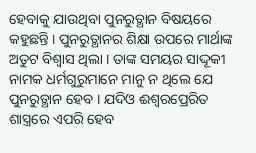ହେବାକୁ ଯାଉଥିବା ପୁନରୁତ୍ଥାନ ବିଷୟରେ କହୁଛନ୍ତି । ପୁନରୁତ୍ଥାନର ଶିକ୍ଷା ଉପରେ ମାର୍ଥାଙ୍କ ଅତୁଟ ବିଶ୍ୱାସ ଥିଲା । ତାଙ୍କ ସମୟର ସାଦ୍ଦୂକୀ ନାମକ ଧର୍ମଗୁରୁମାନେ ମାନୁ ନ ଥିଲେ ଯେ ପୁନରୁତ୍ଥାନ ହେବ । ଯଦିଓ ଈଶ୍ୱରପ୍ରେରିତ ଶାସ୍ତ୍ରରେ ଏପରି ହେବ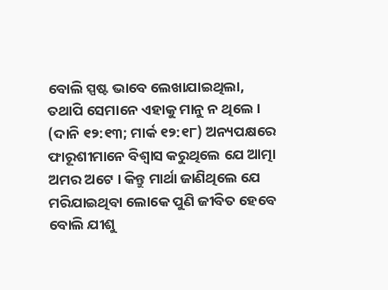ବୋଲି ସ୍ପଷ୍ଟ ଭାବେ ଲେଖାଯାଇଥିଲା, ତଥାପି ସେମାନେ ଏହାକୁ ମାନୁ ନ ଥିଲେ । (ଦାନି ୧୨:୧୩; ମାର୍କ ୧୨:୧୮) ଅନ୍ୟପକ୍ଷରେ ଫାରୂଶୀମାନେ ବିଶ୍ୱାସ କରୁଥିଲେ ଯେ ଆତ୍ମା ଅମର ଅଟେ । କିନ୍ତୁ ମାର୍ଥା ଜାଣିଥିଲେ ଯେ ମରିଯାଇଥିବା ଲୋକେ ପୁଣି ଜୀବିତ ହେବେ ବୋଲି ଯୀଶୁ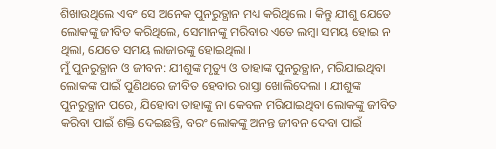ଶିଖାଉଥିଲେ ଏବଂ ସେ ଅନେକ ପୁନରୁତ୍ଥାନ ମଧ୍ୟ କରିଥିଲେ । କିନ୍ତୁ ଯୀଶୁ ଯେତେ ଲୋକଙ୍କୁ ଜୀବିତ କରିଥିଲେ, ସେମାନଙ୍କୁ ମରିବାର ଏତେ ଲମ୍ବା ସମୟ ହୋଇ ନ ଥିଲା, ଯେତେ ସମୟ ଲାଜାରଙ୍କୁ ହୋଇଥିଲା ।
ମୁଁ ପୁନରୁତ୍ଥାନ ଓ ଜୀବନ: ଯୀଶୁଙ୍କ ମୃତ୍ୟୁ ଓ ତାହାଙ୍କ ପୁନରୁତ୍ଥାନ, ମରିଯାଇଥିବା ଲୋକଙ୍କ ପାଇଁ ପୁଣିଥରେ ଜୀବିତ ହେବାର ରାସ୍ତା ଖୋଲିଦେଲା । ଯୀଶୁଙ୍କ ପୁନରୁତ୍ଥାନ ପରେ, ଯିହୋବା ତାହାଙ୍କୁ ନା କେବଳ ମରିଯାଇଥିବା ଲୋକଙ୍କୁ ଜୀବିତ କରିବା ପାଇଁ ଶକ୍ତି ଦେଇଛନ୍ତି, ବରଂ ଲୋକଙ୍କୁ ଅନନ୍ତ ଜୀବନ ଦେବା ପାଇଁ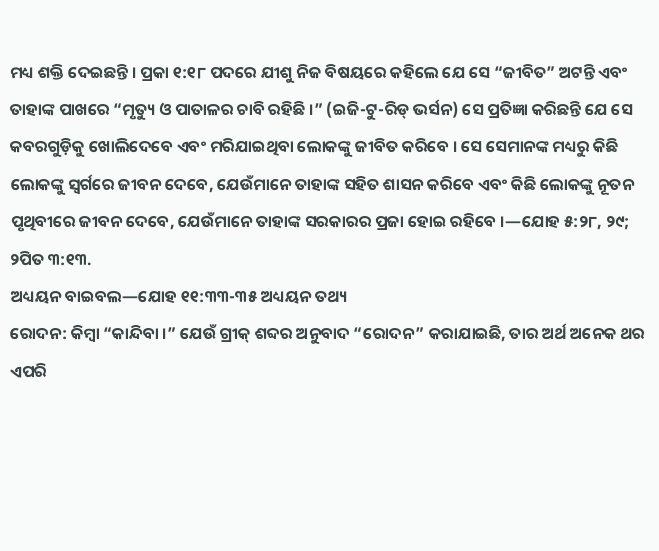ମଧ୍ୟ ଶକ୍ତି ଦେଇଛନ୍ତି । ପ୍ରକା ୧:୧୮ ପଦରେ ଯୀଶୁ ନିଜ ବିଷୟରେ କହିଲେ ଯେ ସେ “ଜୀବିତ” ଅଟନ୍ତି ଏବଂ ତାହାଙ୍କ ପାଖରେ “ମୃତ୍ୟୁ ଓ ପାତାଳର ଚାବି ରହିଛି ।” (ଇଜି-ଟୁ-ରିଡ୍ ଭର୍ସନ) ସେ ପ୍ରତିଜ୍ଞା କରିଛନ୍ତି ଯେ ସେ କବରଗୁଡ଼ିକୁ ଖୋଲିଦେବେ ଏବଂ ମରିଯାଇଥିବା ଲୋକଙ୍କୁ ଜୀବିତ କରିବେ । ସେ ସେମାନଙ୍କ ମଧ୍ୟରୁ କିଛି ଲୋକଙ୍କୁ ସ୍ୱର୍ଗରେ ଜୀବନ ଦେବେ, ଯେଉଁମାନେ ତାହାଙ୍କ ସହିତ ଶାସନ କରିବେ ଏବଂ କିଛି ଲୋକଙ୍କୁ ନୂତନ ପୃଥିବୀରେ ଜୀବନ ଦେବେ, ଯେଉଁମାନେ ତାହାଙ୍କ ସରକାରର ପ୍ରଜା ହୋଇ ରହିବେ ।—ଯୋହ ୫:୨୮, ୨୯; ୨ପିତ ୩:୧୩.
ଅଧ୍ୟୟନ ବାଇବଲ—ଯୋହ ୧୧:୩୩-୩୫ ଅଧ୍ୟୟନ ତଥ୍ୟ
ରୋଦନ: କିମ୍ବା “କାନ୍ଦିବା ।” ଯେଉଁ ଗ୍ରୀକ୍ ଶବ୍ଦର ଅନୁବାଦ “ରୋଦନ” କରାଯାଇଛି, ତାର ଅର୍ଥ ଅନେକ ଥର ଏପରି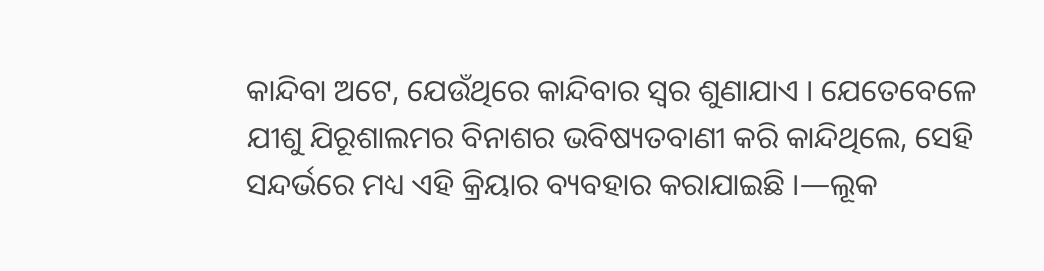କାନ୍ଦିବା ଅଟେ, ଯେଉଁଥିରେ କାନ୍ଦିବାର ସ୍ୱର ଶୁଣାଯାଏ । ଯେତେବେଳେ ଯୀଶୁ ଯିରୂଶାଲମର ବିନାଶର ଭବିଷ୍ୟତବାଣୀ କରି କାନ୍ଦିଥିଲେ, ସେହି ସନ୍ଦର୍ଭରେ ମଧ୍ୟ ଏହି କ୍ରିୟାର ବ୍ୟବହାର କରାଯାଇଛି ।—ଲୂକ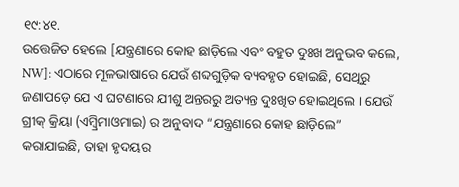୧୯:୪୧.
ଉତ୍ତେଜିତ ହେଲେ [ଯନ୍ତ୍ରଣାରେ କୋହ ଛାଡ଼ିଲେ ଏବଂ ବହୁତ ଦୁଃଖ ଅନୁଭବ କଲେ, NW]: ଏଠାରେ ମୂଳଭାଷାରେ ଯେଉଁ ଶବ୍ଦଗୁଡ଼ିକ ବ୍ୟବହୃତ ହୋଇଛି, ସେଥିରୁ ଜଣାପଡ଼େ ଯେ ଏ ଘଟଣାରେ ଯୀଶୁ ଅନ୍ତରରୁ ଅତ୍ୟନ୍ତ ଦୁଃଖିତ ହୋଇଥିଲେ । ଯେଉଁ ଗ୍ରୀକ୍ କ୍ରିୟା (ଏମ୍ବ୍ରିମାଓମାଇ) ର ଅନୁବାଦ “ଯନ୍ତ୍ରଣାରେ କୋହ ଛାଡ଼ିଲେ” କରାଯାଇଛି, ତାହା ହୃଦୟର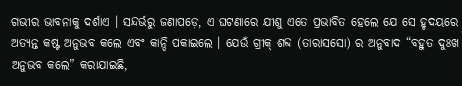ଗଭୀର ଭାବନାକୁ ଦର୍ଶାଏ । ସନ୍ଦର୍ଭରୁ ଜଣାପଡ଼େ, ଏ ଘଟଣାରେ ଯୀଶୁ ଏତେ ପ୍ରଭାବିତ ହେଲେ ଯେ ସେ ହୃଦୟରେ ଅତ୍ୟନ୍ତ କଷ୍ଟ ଅନୁଭବ କଲେ ଏବଂ କାନ୍ଦି ପକାଇଲେ । ଯେଉଁ ଗ୍ରୀକ୍ ଶବ୍ଦ (ତାରାସସୋ) ର ଅନୁବାଦ “ବହୁତ ଦୁଃଖ ଅନୁଭବ କଲେ” କରାଯାଇଛି,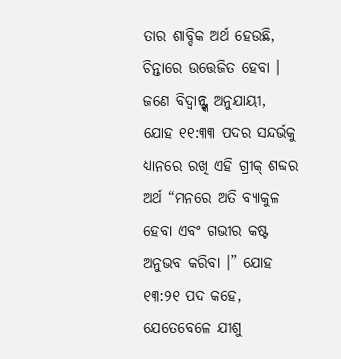ତାର ଶାବ୍ଦିକ ଅର୍ଥ ହେଉଛି, ଚିନ୍ତାରେ ଉତ୍ତେଜିତ ହେବା । ଜଣେ ବିଦ୍ୱାନ୍ଙ୍କ ଅନୁଯାୟୀ, ଯୋହ ୧୧:୩୩ ପଦର ସନ୍ଦର୍ଭକୁ ଧ୍ୟାନରେ ରଖି ଏହି ଗ୍ରୀକ୍ ଶବ୍ଦର ଅର୍ଥ “ମନରେ ଅତି ବ୍ୟାକୁଳ ହେବା ଏବଂ ଗଭୀର କଷ୍ଟ ଅନୁଭବ କରିବା ।” ଯୋହ ୧୩:୨୧ ପଦ କହେ, ଯେତେବେଳେ ଯୀଶୁ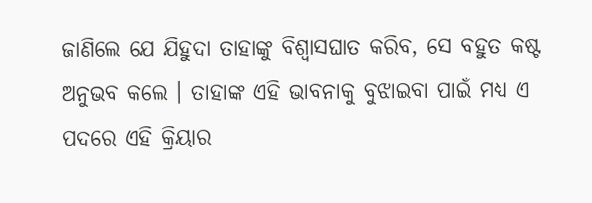ଜାଣିଲେ ଯେ ଯିହୁଦା ତାହାଙ୍କୁ ବିଶ୍ୱାସଘାତ କରିବ, ସେ ବହୁତ କଷ୍ଟ ଅନୁଭବ କଲେ । ତାହାଙ୍କ ଏହି ଭାବନାକୁ ବୁଝାଇବା ପାଇଁ ମଧ୍ୟ ଏ ପଦରେ ଏହି କ୍ରିୟାର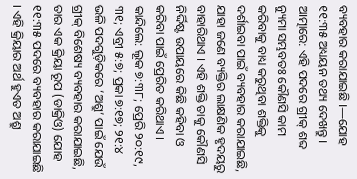ବ୍ୟବହାର କରାଯାଇଛି ।—ଯୋହ ୧୧:୩୫ ଅଧ୍ୟୟନ ତଥ୍ୟ ଦେଖନ୍ତୁ ।
ଆତ୍ମାରେ: ଏହି ପଦରେ ଗ୍ରୀକ୍ ଶବ୍ଦ ନ୍ୟୁମା ସମ୍ଭବତଃ କୌଣସି କାମ କରିବାକୁ ବାଧ୍ୟ କରୁଥିବା ଶକ୍ତିକୁ ଦର୍ଶାଇବା ପାଇଁ ବ୍ୟବହାର କରାଯାଇଛି, ଯାହା ଜଣେ ବ୍ୟକ୍ତିର ଲାକ୍ଷଣିକ ହୃଦୟରୁ ବାହାରିଥାଏ । ଏହି ଶକ୍ତି ତାକୁ କୌଣସି ନିର୍ଦ୍ଦିଷ୍ଟ ଉପାୟରେ କିଛି କହିବା ଓ କରିବା ପାଇଁ ପ୍ରେରିତ କରିଥାଏ ।
କାନ୍ଦିଲେ: ଲୂକ ୭:୩୮; ପ୍ରେରି ୨୦:୧୯, ୩୧; ଏବ୍ରୀ ୫:୭; ପ୍ରକା ୭:୧୭; ୨୧:୪ ଭଳି ପଦଗୁଡ଼ିକରେ ‘ଅଶ୍ରୁ’ ପାଇଁ ଯେଉଁ ଗ୍ରୀକ୍ ବିଶେଷ୍ୟ ବ୍ୟବହାର କରାଯାଇଛି, ତାର ଏକ କ୍ରିୟା ରୂପ (ଡାକ୍ରିଓ) ଯୋହ ୧୧:୩୫ ପଦରେ ବ୍ୟବହାର କରାଯାଇଛି । ଏହି କ୍ରିୟାର ଅର୍ଥ ହୁଏତ ଅଶ୍ରୁ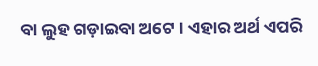ବା ଲୁହ ଗଡ଼ାଇବା ଅଟେ । ଏହାର ଅର୍ଥ ଏପରି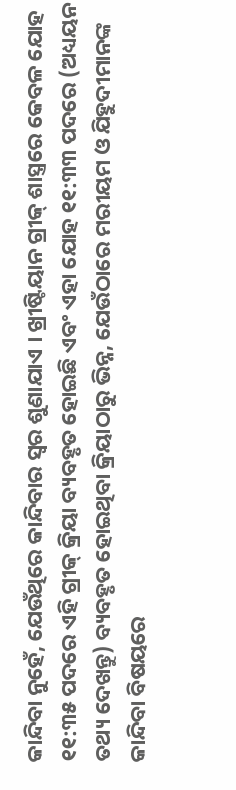କାନ୍ଦିବା ନୁହେଁ, ଯେଉଁଥିରେ କାନ୍ଦିବାର ସ୍ୱର ଶୁଣାଯାଏ । ଖ୍ରୀଷ୍ଟିୟାନ ଗ୍ରୀକ୍ ଶାସ୍ତ୍ରରେ କେବଳ ଯୋହ ୧୧:୩୫ ପଦରେ ଏହି ଗ୍ରୀକ୍ କ୍ରିୟା ବ୍ୟବହୃତ ହୋଇଛି ଏବଂ ଏହା ଯୋହ ୧୧:୩୩ ପଦରେ (ଅଧ୍ୟୟନ ତଥ୍ୟ ଦେଖନ୍ତୁ) ବ୍ୟବହୃତ ହୋଇଥିବା କ୍ରିୟାଠାରୁ ଭିନ୍ନ, ଯେଉଁଠାରେ ମରୀୟମ ଓ ଯିହୁଦୀମାନଙ୍କ କାନ୍ଦିବା ବିଷୟରେ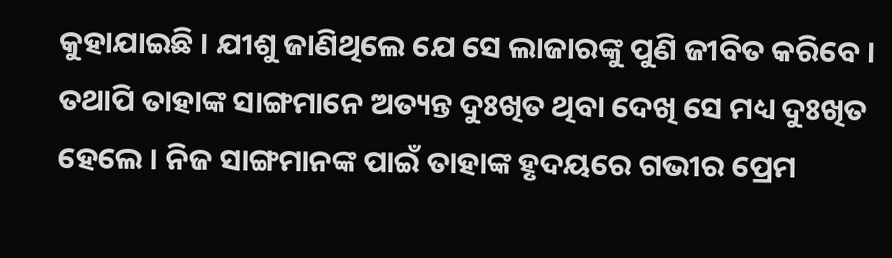କୁହାଯାଇଛି । ଯୀଶୁ ଜାଣିଥିଲେ ଯେ ସେ ଲାଜାରଙ୍କୁ ପୁଣି ଜୀବିତ କରିବେ । ତଥାପି ତାହାଙ୍କ ସାଙ୍ଗମାନେ ଅତ୍ୟନ୍ତ ଦୁଃଖିତ ଥିବା ଦେଖି ସେ ମଧ୍ୟ ଦୁଃଖିତ ହେଲେ । ନିଜ ସାଙ୍ଗମାନଙ୍କ ପାଇଁ ତାହାଙ୍କ ହୃଦୟରେ ଗଭୀର ପ୍ରେମ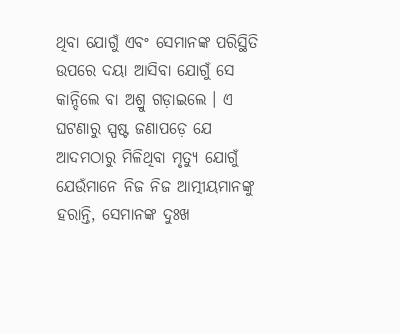ଥିବା ଯୋଗୁଁ ଏବଂ ସେମାନଙ୍କ ପରିସ୍ଥିତି ଉପରେ ଦୟା ଆସିବା ଯୋଗୁଁ ସେ କାନ୍ଦିଲେ ବା ଅଶ୍ରୁ ଗଡ଼ାଇଲେ । ଏ ଘଟଣାରୁ ସ୍ପଷ୍ଟ ଜଣାପଡ଼େ ଯେ ଆଦମଠାରୁ ମିଳିଥିବା ମୃତ୍ୟୁ ଯୋଗୁଁ ଯେଉଁମାନେ ନିଜ ନିଜ ଆତ୍ମୀୟମାନଙ୍କୁ ହରାନ୍ତି, ସେମାନଙ୍କ ଦୁଃଖ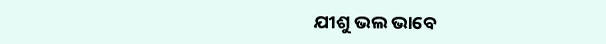ଯୀଶୁ ଭଲ ଭାବେ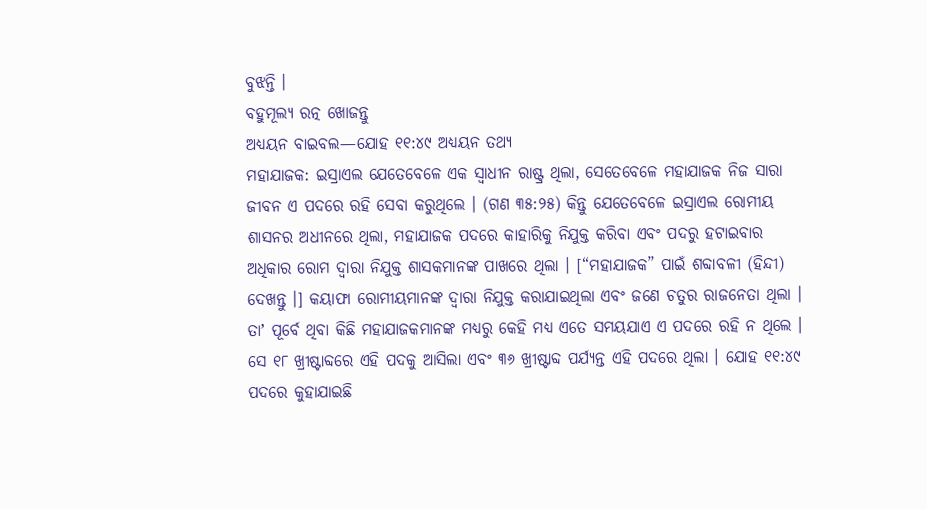ବୁଝନ୍ତି ।
ବହୁମୂଲ୍ୟ ରତ୍ନ ଖୋଜନ୍ତୁ
ଅଧ୍ୟୟନ ବାଇବଲ—ଯୋହ ୧୧:୪୯ ଅଧ୍ୟୟନ ତଥ୍ୟ
ମହାଯାଜକ: ଇସ୍ରାଏଲ ଯେତେବେଳେ ଏକ ସ୍ୱାଧୀନ ରାଷ୍ଟ୍ର ଥିଲା, ସେତେବେଳେ ମହାଯାଜକ ନିଜ ସାରା ଜୀବନ ଏ ପଦରେ ରହି ସେବା କରୁଥିଲେ । (ଗଣ ୩୫:୨୫) କିନ୍ତୁ ଯେତେବେଳେ ଇସ୍ରାଏଲ ରୋମୀୟ ଶାସନର ଅଧୀନରେ ଥିଲା, ମହାଯାଜକ ପଦରେ କାହାରିକୁ ନିଯୁକ୍ତ କରିବା ଏବଂ ପଦରୁ ହଟାଇବାର ଅଧିକାର ରୋମ ଦ୍ୱାରା ନିଯୁକ୍ତ ଶାସକମାନଙ୍କ ପାଖରେ ଥିଲା । [“ମହାଯାଜକ” ପାଇଁ ଶବ୍ଦାବଳୀ (ହିନ୍ଦୀ) ଦେଖନ୍ତୁ ।] କୟାଫା ରୋମୀୟମାନଙ୍କ ଦ୍ୱାରା ନିଯୁକ୍ତ କରାଯାଇଥିଲା ଏବଂ ଜଣେ ଚତୁର ରାଜନେତା ଥିଲା । ତାʼ ପୂର୍ବେ ଥିବା କିଛି ମହାଯାଜକମାନଙ୍କ ମଧ୍ୟରୁ କେହି ମଧ୍ୟ ଏତେ ସମୟଯାଏ ଏ ପଦରେ ରହି ନ ଥିଲେ । ସେ ୧୮ ଖ୍ରୀଷ୍ଟାବ୍ଦରେ ଏହି ପଦକୁ ଆସିଲା ଏବଂ ୩୬ ଖ୍ରୀଷ୍ଟାବ୍ଦ ପର୍ଯ୍ୟନ୍ତ ଏହି ପଦରେ ଥିଲା । ଯୋହ ୧୧:୪୯ ପଦରେ କୁହାଯାଇଛି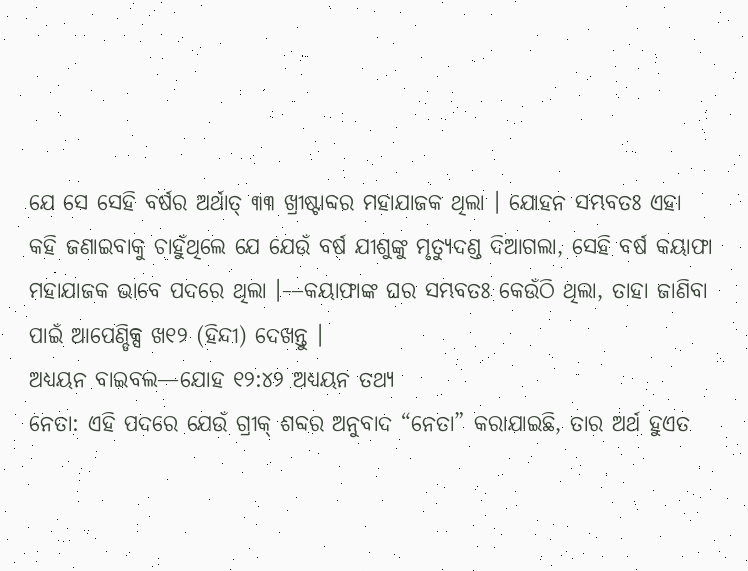ଯେ ସେ ସେହି ବର୍ଷର ଅର୍ଥାତ୍ ୩୩ ଖ୍ରୀଷ୍ଟାବ୍ଦର ମହାଯାଜକ ଥିଲା । ଯୋହନ ସମ୍ଭବତଃ ଏହା କହି ଜଣାଇବାକୁ ଚାହୁଁଥିଲେ ଯେ ଯେଉଁ ବର୍ଷ ଯୀଶୁଙ୍କୁ ମୃତ୍ୟୁଦଣ୍ଡ ଦିଆଗଲା, ସେହି ବର୍ଷ କୟାଫା ମହାଯାଜକ ଭାବେ ପଦରେ ଥିଲା ।—କୟାଫାଙ୍କ ଘର ସମ୍ଭବତଃ କେଉଁଠି ଥିଲା, ତାହା ଜାଣିବା ପାଇଁ ଆପେଣ୍ଡିକ୍ସ ଖ୧୨ (ହିନ୍ଦୀ) ଦେଖନ୍ତୁ ।
ଅଧ୍ୟୟନ ବାଇବଲ—ଯୋହ ୧୨:୪୨ ଅଧ୍ୟୟନ ତଥ୍ୟ
ନେତା: ଏହି ପଦରେ ଯେଉଁ ଗ୍ରୀକ୍ ଶବ୍ଦର ଅନୁବାଦ “ନେତା” କରାଯାଇଛି, ତାର ଅର୍ଥ ହୁଏତ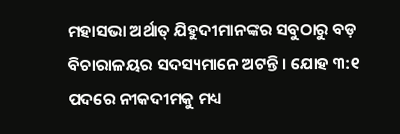ମହାସଭା ଅର୍ଥାତ୍ ଯିହୁଦୀମାନଙ୍କର ସବୁଠାରୁ ବଡ଼ ବିଚାରାଳୟର ସଦସ୍ୟମାନେ ଅଟନ୍ତି । ଯୋହ ୩:୧ ପଦରେ ନୀକଦୀମକୁ ମଧ୍ୟ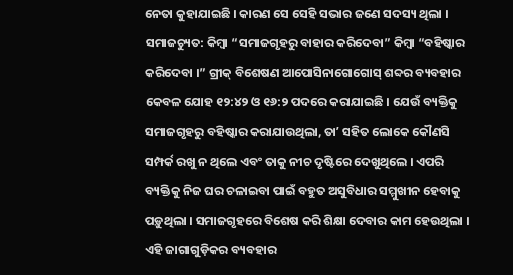ନେତା କୁହାଯାଇଛି । କାରଣ ସେ ସେହି ସଭାର ଜଣେ ସଦସ୍ୟ ଥିଲା ।
ସମାଜଚ୍ୟୁତ: କିମ୍ବା “ସମାଜଗୃହରୁ ବାହାର କରିଦେବା” କିମ୍ବା “ବହିଷ୍କାର କରିଦେବା ।” ଗ୍ରୀକ୍ ବିଶେଷଣ ଆପୋସିନାଗୋଗୋସ୍ ଶବ୍ଦର ବ୍ୟବହାର କେବଳ ଯୋହ ୧୨:୪୨ ଓ ୧୬:୨ ପଦରେ କରାଯାଇଛି । ଯେଉଁ ବ୍ୟକ୍ତିକୁ ସମାଜଗୃହରୁ ବହିଷ୍କାର କରାଯାଉଥିଲା, ତାʼ ସହିତ ଲୋକେ କୌଣସି ସମ୍ପର୍କ ରଖୁ ନ ଥିଲେ ଏବଂ ତାକୁ ନୀଚ ଦୃଷ୍ଟିରେ ଦେଖୁଥିଲେ । ଏପରି ବ୍ୟକ୍ତିକୁ ନିଜ ଘର ଚଳାଇବା ପାଇଁ ବହୁତ ଅସୁବିଧାର ସମ୍ମୁଖୀନ ହେବାକୁ ପଡ଼ୁଥିଲା । ସମାଜଗୃହରେ ବିଶେଷ କରି ଶିକ୍ଷା ଦେବାର କାମ ହେଉଥିଲା । ଏହି ଜାଗାଗୁଡ଼ିକର ବ୍ୟବହାର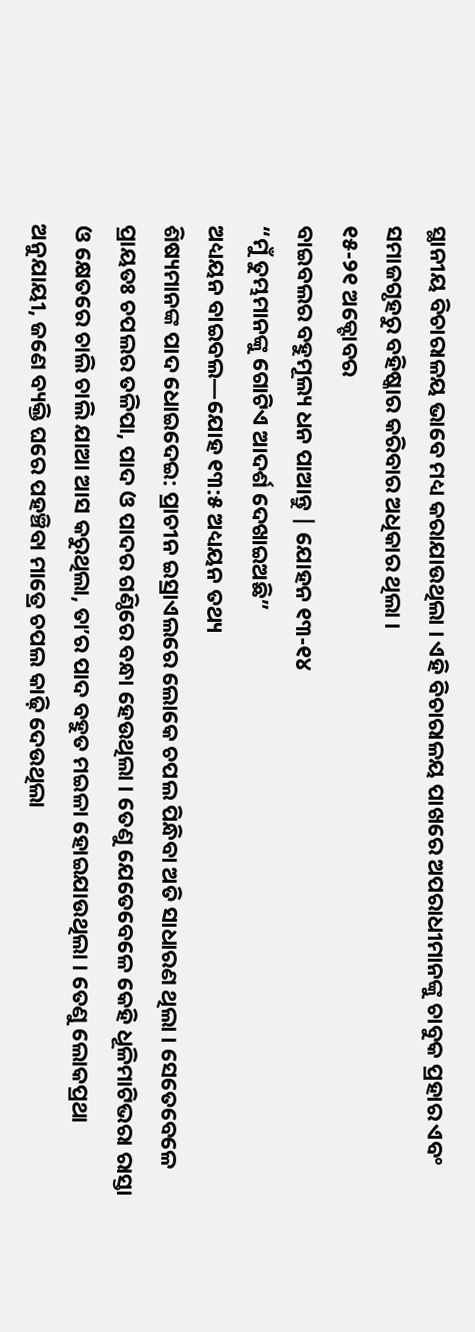ସ୍ଥାନୀୟ ବିଚାରାଳୟ ଭାବେ ମଧ୍ୟ କରାଯାଉଥିଲା । ଏହି ବିଚାରାଳୟ ପାଖରେ ଅପରାଧୀମାନଙ୍କୁ ଚାବୁକ ପ୍ରହାର ଏବଂ ସମାଜଗୃହରୁ ବହିଷ୍କାର କରିବାର ଅଧିକାର ଥିଲା ।
୧୫-୨୧ ଅକ୍ଟୋବର
ବାଇବଲର ବହୁମୂଲ୍ୟ ଧନ ପାଆନ୍ତୁ | ଯୋହନ ୧୩-୧୪
“ମୁଁ ତୁମ୍ଭମାନଙ୍କୁ ଗୋଟିଏ ଆଦର୍ଶ ଦେଖାଇଅଛି”
ଅଧ୍ୟୟନ ବାଇବଲ—ଯୋହ ୧୩:୫ ଅଧ୍ୟୟନ ତଥ୍ୟ
ଶିଷ୍ୟମାନଙ୍କ ପାଦ ଧୋଇଦେଇ: ପ୍ରାଚୀନ ଇସ୍ରାଏଲରେ ଲୋକେ ଚପଲ ପିନ୍ଧିବା ଅତି ସାଧାରଣ ଥିଲା । ସେତେବେଳେ ପ୍ରାୟତଃ ଚପଲର ତଳିପା, ପାଦ ଓ ପାଦର ଗଣ୍ଠିରେ ବନ୍ଧା ହେଉଥିଲା । ତେଣୁ ଯେତେବେଳେ କେହି ଧୂଳିମାଟିଭରା ରାସ୍ତା ଓ କ୍ଷେତରେ ଚାଲି ଚାଲି ଯାଆ ଆସ କରୁଥିଲା, ତାʼର ପାଦ ବହୁତ ମଇଳା ହୋଇଯାଉଥିଲା । ତେଣୁ ଲୋକପ୍ରଥା ଅନୁଯାୟୀ, ଜଣେ ବ୍ୟକ୍ତି ଘରେ ପହଞ୍ଚିବା ମାତ୍ରେ ଚପଲ କାଢ଼ି ଦେଉଥିଲା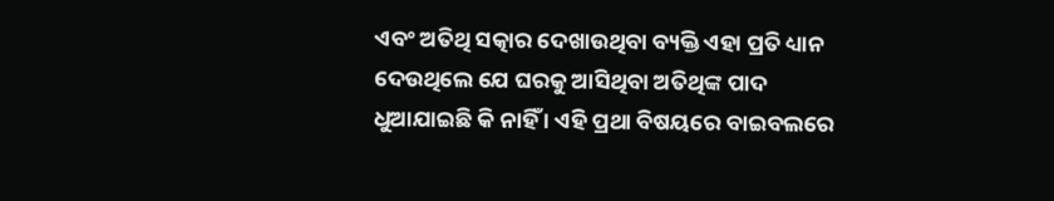ଏବଂ ଅତିଥି ସତ୍କାର ଦେଖାଉଥିବା ବ୍ୟକ୍ତି ଏହା ପ୍ରତି ଧ୍ୟାନ ଦେଉଥିଲେ ଯେ ଘରକୁ ଆସିଥିବା ଅତିଥିଙ୍କ ପାଦ ଧୁଆଯାଇଛି କି ନାହିଁ । ଏହି ପ୍ରଥା ବିଷୟରେ ବାଇବଲରେ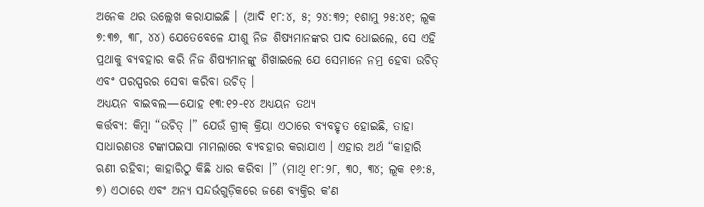ଅନେକ ଥର ଉଲ୍ଲେଖ କରାଯାଇଛି । (ଆଦି ୧୮:୪, ୫; ୨୪:୩୨; ୧ଶାମୁ ୨୫:୪୧; ଲୂକ ୭:୩୭, ୩୮, ୪୪) ଯେତେବେଳେ ଯୀଶୁ ନିଜ ଶିଷ୍ୟମାନଙ୍କର ପାଦ ଧୋଇଲେ, ସେ ଏହି ପ୍ରଥାକୁ ବ୍ୟବହାର କରି ନିଜ ଶିଷ୍ୟମାନଙ୍କୁ ଶିଖାଇଲେ ଯେ ସେମାନେ ନମ୍ର ହେବା ଉଚିତ୍ ଏବଂ ପରସ୍ପରର ସେବା କରିବା ଉଚିତ୍ ।
ଅଧ୍ୟୟନ ବାଇବଲ—ଯୋହ ୧୩:୧୨-୧୪ ଅଧ୍ୟୟନ ତଥ୍ୟ
କର୍ତ୍ତବ୍ୟ: କିମ୍ବା “ଉଚିତ୍ ।” ଯେଉଁ ଗ୍ରୀକ୍ କ୍ରିୟା ଏଠାରେ ବ୍ୟବହୃତ ହୋଇଛି, ତାହା ସାଧାରଣତଃ ଟଙ୍କାପଇସା ମାମଲାରେ ବ୍ୟବହାର କରାଯାଏ । ଏହାର ଅର୍ଥ “କାହାରି ଋଣୀ ରହିବା; କାହାରିଠୁ କିଛି ଧାର କରିବା ।” (ମାଥି ୧୮:୨୮, ୩୦, ୩୪; ଲୂକ ୧୬:୫, ୭) ଏଠାରେ ଏବଂ ଅନ୍ୟ ସନ୍ଦର୍ଭଗୁଡ଼ିକରେ ଜଣେ ବ୍ୟକ୍ତିର କʼଣ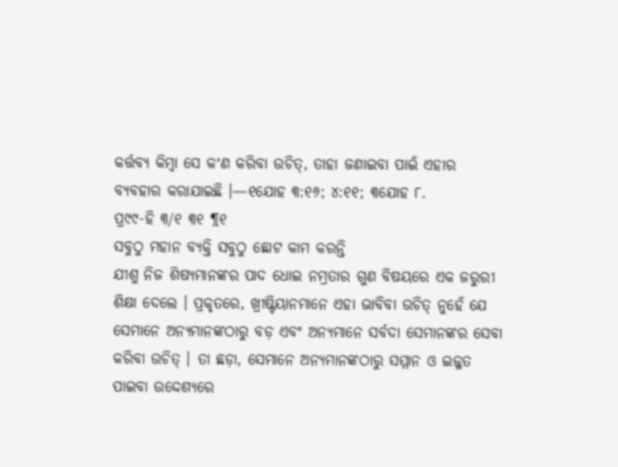କର୍ତ୍ତବ୍ୟ କିମ୍ବା ସେ କʼଣ କରିବା ଉଚିତ୍, ତାହା ଜଣାଇବା ପାଇଁ ଏହାର ବ୍ୟବହାର କରାଯାଇଛି ।—୧ଯୋହ ୩:୧୬; ୪:୧୧; ୩ଯୋହ ୮.
ପ୍ର୯୯-ହି ୩/୧ ୩୧ ¶୧
ସବୁଠୁ ମହାନ ବ୍ୟକ୍ତି ସବୁଠୁ ଛୋଟ କାମ କରନ୍ତି
ଯୀଶୁ ନିଜ ଶିଷ୍ୟମାନଙ୍କର ପାଦ ଧୋଇ ନମ୍ରତାର ଗୁଣ ବିଷୟରେ ଏକ ଜରୁରୀ ଶିକ୍ଷା ଦେଲେ । ପ୍ରକୃତରେ, ଖ୍ରୀଷ୍ଟିୟାନମାନେ ଏହା ଭାବିବା ଉଚିତ୍ ନୁହେଁ ଯେ ସେମାନେ ଅନ୍ୟମାନଙ୍କଠାରୁ ବଡ଼ ଏବଂ ଅନ୍ୟମାନେ ସର୍ବଦା ସେମାନଙ୍କର ସେବା କରିବା ଉଚିତ୍ । ତା ଛଡ଼ା, ସେମାନେ ଅନ୍ୟମାନଙ୍କଠାରୁ ସମ୍ମାନ ଓ ଇଜ୍ଜତ ପାଇବା ଉଦ୍ଦେଶ୍ୟରେ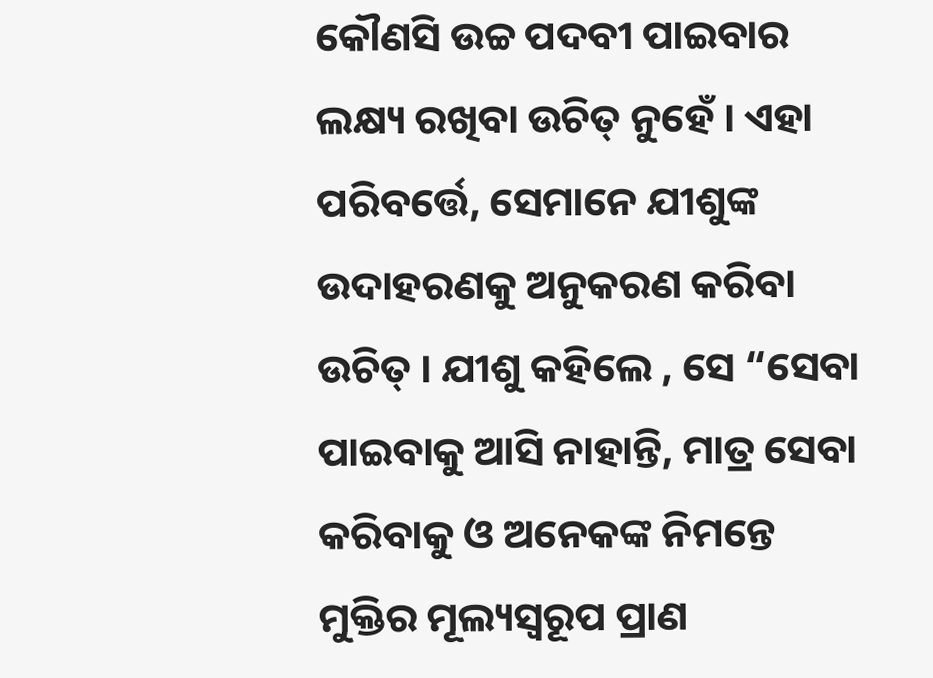କୌଣସି ଉଚ୍ଚ ପଦବୀ ପାଇବାର ଲକ୍ଷ୍ୟ ରଖିବା ଉଚିତ୍ ନୁହେଁ । ଏହା ପରିବର୍ତ୍ତେ, ସେମାନେ ଯୀଶୁଙ୍କ ଉଦାହରଣକୁ ଅନୁକରଣ କରିବା ଉଚିତ୍ । ଯୀଶୁ କହିଲେ , ସେ “ସେବା ପାଇବାକୁ ଆସି ନାହାନ୍ତି, ମାତ୍ର ସେବା କରିବାକୁ ଓ ଅନେକଙ୍କ ନିମନ୍ତେ ମୁକ୍ତିର ମୂଲ୍ୟସ୍ୱରୂପ ପ୍ରାଣ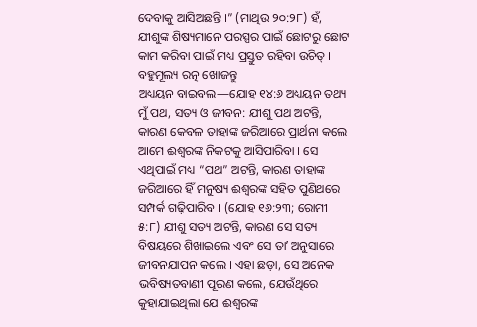ଦେବାକୁ ଆସିଅଛନ୍ତି ।” (ମାଥିଉ ୨୦:୨୮) ହଁ, ଯୀଶୁଙ୍କ ଶିଷ୍ୟମାନେ ପରସ୍ପର ପାଇଁ ଛୋଟରୁ ଛୋଟ କାମ କରିବା ପାଇଁ ମଧ୍ୟ ପ୍ରସ୍ତୁତ ରହିବା ଉଚିତ୍ ।
ବହୁମୂଲ୍ୟ ରତ୍ନ ଖୋଜନ୍ତୁ
ଅଧ୍ୟୟନ ବାଇବଲ—ଯୋହ ୧୪:୬ ଅଧ୍ୟୟନ ତଥ୍ୟ
ମୁଁ ପଥ, ସତ୍ୟ ଓ ଜୀବନ: ଯୀଶୁ ପଥ ଅଟନ୍ତି, କାରଣ କେବଳ ତାହାଙ୍କ ଜରିଆରେ ପ୍ରାର୍ଥନା କଲେ ଆମେ ଈଶ୍ୱରଙ୍କ ନିକଟକୁ ଆସିପାରିବା । ସେ ଏଥିପାଇଁ ମଧ୍ୟ “ପଥ” ଅଟନ୍ତି, କାରଣ ତାହାଙ୍କ ଜରିଆରେ ହିଁ ମନୁଷ୍ୟ ଈଶ୍ୱରଙ୍କ ସହିତ ପୁଣିଥରେ ସମ୍ପର୍କ ଗଢ଼ିପାରିବ । (ଯୋହ ୧୬:୨୩; ରୋମୀ ୫:୮) ଯୀଶୁ ସତ୍ୟ ଅଟନ୍ତି, କାରଣ ସେ ସତ୍ୟ ବିଷୟରେ ଶିଖାଇଲେ ଏବଂ ସେ ତାʼ ଅନୁସାରେ ଜୀବନଯାପନ କଲେ । ଏହା ଛଡ଼ା, ସେ ଅନେକ ଭବିଷ୍ୟତବାଣୀ ପୂରଣ କଲେ, ଯେଉଁଥିରେ କୁହାଯାଇଥିଲା ଯେ ଈଶ୍ୱରଙ୍କ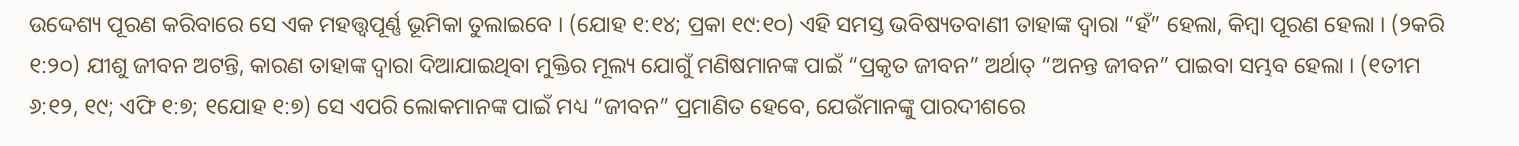ଉଦ୍ଦେଶ୍ୟ ପୂରଣ କରିବାରେ ସେ ଏକ ମହତ୍ତ୍ୱପୂର୍ଣ୍ଣ ଭୂମିକା ତୁଲାଇବେ । (ଯୋହ ୧:୧୪; ପ୍ରକା ୧୯:୧୦) ଏହି ସମସ୍ତ ଭବିଷ୍ୟତବାଣୀ ତାହାଙ୍କ ଦ୍ୱାରା “ହଁ” ହେଲା, କିମ୍ବା ପୂରଣ ହେଲା । (୨କରି ୧:୨୦) ଯୀଶୁ ଜୀବନ ଅଟନ୍ତି, କାରଣ ତାହାଙ୍କ ଦ୍ୱାରା ଦିଆଯାଇଥିବା ମୁକ୍ତିର ମୂଲ୍ୟ ଯୋଗୁଁ ମଣିଷମାନଙ୍କ ପାଇଁ “ପ୍ରକୃତ ଜୀବନ” ଅର୍ଥାତ୍ “ଅନନ୍ତ ଜୀବନ” ପାଇବା ସମ୍ଭବ ହେଲା । (୧ତୀମ ୬:୧୨, ୧୯; ଏଫି ୧:୭; ୧ଯୋହ ୧:୭) ସେ ଏପରି ଲୋକମାନଙ୍କ ପାଇଁ ମଧ୍ୟ “ଜୀବନ” ପ୍ରମାଣିତ ହେବେ, ଯେଉଁମାନଙ୍କୁ ପାରଦୀଶରେ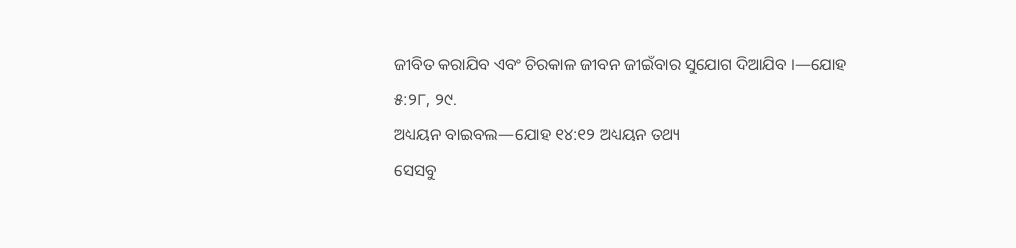ଜୀବିତ କରାଯିବ ଏବଂ ଚିରକାଳ ଜୀବନ ଜୀଇଁବାର ସୁଯୋଗ ଦିଆଯିବ ।—ଯୋହ ୫:୨୮, ୨୯.
ଅଧ୍ୟୟନ ବାଇବଲ—ଯୋହ ୧୪:୧୨ ଅଧ୍ୟୟନ ତଥ୍ୟ
ସେସବୁ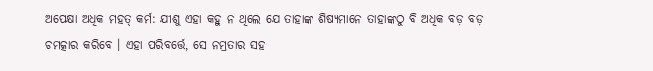ଅପେକ୍ଷା ଅଧିକ ମହତ୍ କର୍ମ: ଯୀଶୁ ଏହା କହୁ ନ ଥିଲେ ଯେ ତାହାଙ୍କ ଶିଷ୍ୟମାନେ ତାହାଙ୍କଠୁ ବି ଅଧିକ ବଡ଼ ବଡ଼ ଚମତ୍କାର କରିବେ । ଏହା ପରିବର୍ତ୍ତେ, ସେ ନମ୍ରତାର ସହ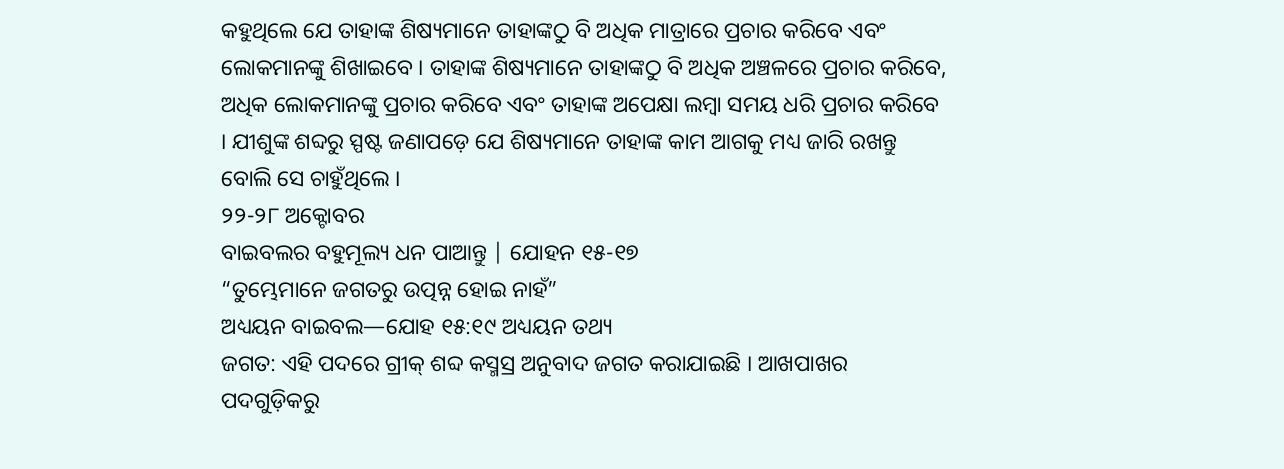କହୁଥିଲେ ଯେ ତାହାଙ୍କ ଶିଷ୍ୟମାନେ ତାହାଙ୍କଠୁ ବି ଅଧିକ ମାତ୍ରାରେ ପ୍ରଚାର କରିବେ ଏବଂ ଲୋକମାନଙ୍କୁ ଶିଖାଇବେ । ତାହାଙ୍କ ଶିଷ୍ୟମାନେ ତାହାଙ୍କଠୁ ବି ଅଧିକ ଅଞ୍ଚଳରେ ପ୍ରଚାର କରିବେ, ଅଧିକ ଲୋକମାନଙ୍କୁ ପ୍ରଚାର କରିବେ ଏବଂ ତାହାଙ୍କ ଅପେକ୍ଷା ଲମ୍ବା ସମୟ ଧରି ପ୍ରଚାର କରିବେ । ଯୀଶୁଙ୍କ ଶବ୍ଦରୁ ସ୍ପଷ୍ଟ ଜଣାପଡ଼େ ଯେ ଶିଷ୍ୟମାନେ ତାହାଙ୍କ କାମ ଆଗକୁ ମଧ୍ୟ ଜାରି ରଖନ୍ତୁ ବୋଲି ସେ ଚାହୁଁଥିଲେ ।
୨୨-୨୮ ଅକ୍ଟୋବର
ବାଇବଲର ବହୁମୂଲ୍ୟ ଧନ ପାଆନ୍ତୁ | ଯୋହନ ୧୫-୧୭
“ତୁମ୍ଭେମାନେ ଜଗତରୁ ଉତ୍ପନ୍ନ ହୋଇ ନାହଁ”
ଅଧ୍ୟୟନ ବାଇବଲ—ଯୋହ ୧୫:୧୯ ଅଧ୍ୟୟନ ତଥ୍ୟ
ଜଗତ: ଏହି ପଦରେ ଗ୍ରୀକ୍ ଶବ୍ଦ କସ୍ମସ୍ର ଅନୁବାଦ ଜଗତ କରାଯାଇଛି । ଆଖପାଖର ପଦଗୁଡ଼ିକରୁ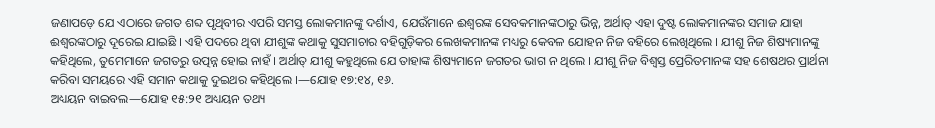ଜଣାପଡ଼େ ଯେ ଏଠାରେ ଜଗତ ଶବ୍ଦ ପୃଥିବୀର ଏପରି ସମସ୍ତ ଲୋକମାନଙ୍କୁ ଦର୍ଶାଏ, ଯେଉଁମାନେ ଈଶ୍ୱରଙ୍କ ସେବକମାନଙ୍କଠାରୁ ଭିନ୍ନ, ଅର୍ଥାତ୍ ଏହା ଦୁଷ୍ଟ ଲୋକମାନଙ୍କର ସମାଜ ଯାହା ଈଶ୍ୱରଙ୍କଠାରୁ ଦୂରେଇ ଯାଇଛି । ଏହି ପଦରେ ଥିବା ଯୀଶୁଙ୍କ କଥାକୁ ସୁସମାଚାର ବହିଗୁଡ଼ିକର ଲେଖକମାନଙ୍କ ମଧ୍ୟରୁ କେବଳ ଯୋହନ ନିଜ ବହିରେ ଲେଖିଥିଲେ । ଯୀଶୁ ନିଜ ଶିଷ୍ୟମାନଙ୍କୁ କହିଥିଲେ, ତୁମେମାନେ ଜଗତରୁ ଉତ୍ପନ୍ନ ହୋଇ ନାହଁ । ଅର୍ଥାତ୍ ଯୀଶୁ କହୁଥିଲେ ଯେ ତାହାଙ୍କ ଶିଷ୍ୟମାନେ ଜଗତର ଭାଗ ନ ଥିଲେ । ଯୀଶୁ ନିଜ ବିଶ୍ୱସ୍ତ ପ୍ରେରିତମାନଙ୍କ ସହ ଶେଷଥର ପ୍ରାର୍ଥନା କରିବା ସମୟରେ ଏହି ସମାନ କଥାକୁ ଦୁଇଥର କହିଥିଲେ ।—ଯୋହ ୧୭:୧୪, ୧୬.
ଅଧ୍ୟୟନ ବାଇବଲ—ଯୋହ ୧୫:୨୧ ଅଧ୍ୟୟନ ତଥ୍ୟ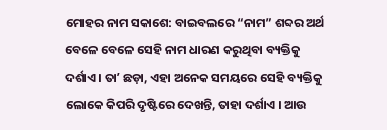ମୋହର ନାମ ସକାଶେ: ବାଇବଲରେ “ନାମ” ଶବ୍ଦର ଅର୍ଥ ବେଳେ ବେଳେ ସେହି ନାମ ଧାରଣ କରୁଥିବା ବ୍ୟକ୍ତିକୁ ଦର୍ଶାଏ । ତାʼ ଛଡ଼ା, ଏହା ଅନେକ ସମୟରେ ସେହି ବ୍ୟକ୍ତିକୁ ଲୋକେ କିପରି ଦୃଷ୍ଟିରେ ଦେଖନ୍ତି, ତାହା ଦର୍ଶାଏ । ଆଉ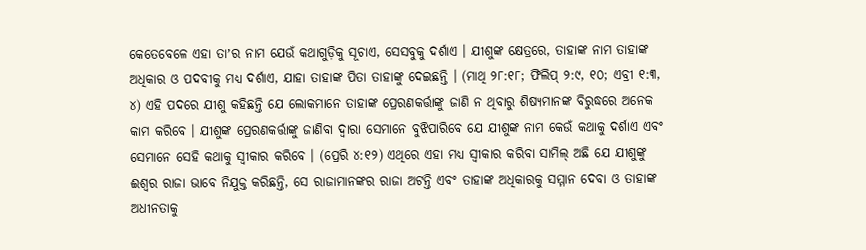କେତେବେଳେ ଏହା ତାʼର ନାମ ଯେଉଁ କଥାଗୁଡ଼ିକୁ ସୂଚାଏ, ସେସବୁକୁ ଦର୍ଶାଏ । ଯୀଶୁଙ୍କ କ୍ଷେତ୍ରରେ, ତାହାଙ୍କ ନାମ ତାହାଙ୍କ ଅଧିକାର ଓ ପଦବୀକୁ ମଧ୍ୟ ଦର୍ଶାଏ, ଯାହା ତାହାଙ୍କ ପିତା ତାହାଙ୍କୁ ଦେଇଛନ୍ତି । (ମାଥି ୨୮:୧୮; ଫିଲିପ୍ ୨:୯, ୧୦; ଏବ୍ରୀ ୧:୩, ୪) ଏହି ପଦରେ ଯୀଶୁ କହିଛନ୍ତି ଯେ ଲୋକମାନେ ତାହାଙ୍କ ପ୍ରେରଣକର୍ତ୍ତାଙ୍କୁ ଜାଣି ନ ଥିବାରୁ ଶିଷ୍ୟମାନଙ୍କ ବିରୁଦ୍ଧରେ ଅନେକ କାମ କରିବେ । ଯୀଶୁଙ୍କ ପ୍ରେରଣକର୍ତ୍ତାଙ୍କୁ ଜାଣିବା ଦ୍ୱାରା ସେମାନେ ବୁଝିପାରିବେ ଯେ ଯୀଶୁଙ୍କ ନାମ କେଉଁ କଥାକୁ ଦର୍ଶାଏ ଏବଂ ସେମାନେ ସେହି କଥାକୁ ସ୍ୱୀକାର କରିବେ । (ପ୍ରେରି ୪:୧୨) ଏଥିରେ ଏହା ମଧ୍ୟ ସ୍ୱୀକାର କରିବା ସାମିଲ୍ ଅଛି ଯେ ଯୀଶୁଙ୍କୁ ଈଶ୍ୱର ରାଜା ଭାବେ ନିଯୁକ୍ତ କରିଛନ୍ତି, ସେ ରାଜାମାନଙ୍କର ରାଜା ଅଟନ୍ତି ଏବଂ ତାହାଙ୍କ ଅଧିକାରକୁ ସମ୍ମାନ ଦେବା ଓ ତାହାଙ୍କ ଅଧୀନତାକୁ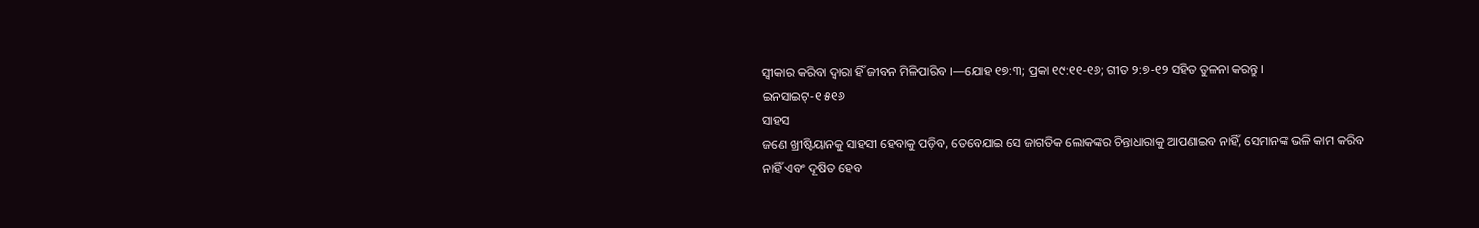ସ୍ୱୀକାର କରିବା ଦ୍ୱାରା ହିଁ ଜୀବନ ମିଳିପାରିବ ।—ଯୋହ ୧୭:୩; ପ୍ରକା ୧୯:୧୧-୧୬; ଗୀତ ୨:୭-୧୨ ସହିତ ତୁଳନା କରନ୍ତୁ ।
ଇନସାଇଟ୍-୧ ୫୧୬
ସାହସ
ଜଣେ ଖ୍ରୀଷ୍ଟିୟାନକୁ ସାହସୀ ହେବାକୁ ପଡ଼ିବ, ତେବେଯାଇ ସେ ଜାଗତିକ ଲୋକଙ୍କର ଚିନ୍ତାଧାରାକୁ ଆପଣାଇବ ନାହିଁ, ସେମାନଙ୍କ ଭଳି କାମ କରିବ ନାହିଁ ଏବଂ ଦୂଷିତ ହେବ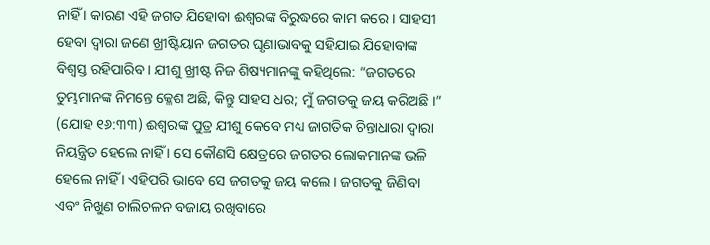ନାହିଁ । କାରଣ ଏହି ଜଗତ ଯିହୋବା ଈଶ୍ୱରଙ୍କ ବିରୁଦ୍ଧରେ କାମ କରେ । ସାହସୀ ହେବା ଦ୍ୱାରା ଜଣେ ଖ୍ରୀଷ୍ଟିୟାନ ଜଗତର ଘୃଣାଭାବକୁ ସହିଯାଇ ଯିହୋବାଙ୍କ ବିଶ୍ୱସ୍ତ ରହିପାରିବ । ଯୀଶୁ ଖ୍ରୀଷ୍ଟ ନିଜ ଶିଷ୍ୟମାନଙ୍କୁ କହିଥିଲେ: “ଜଗତରେ ତୁମ୍ଭମାନଙ୍କ ନିମନ୍ତେ କ୍ଳେଶ ଅଛି, କିନ୍ତୁ ସାହସ ଧର; ମୁଁ ଜଗତକୁ ଜୟ କରିଅଛି ।” (ଯୋହ ୧୬:୩୩) ଈଶ୍ୱରଙ୍କ ପୁତ୍ର ଯୀଶୁ କେବେ ମଧ୍ୟ ଜାଗତିକ ଚିନ୍ତାଧାରା ଦ୍ୱାରା ନିୟନ୍ତ୍ରିତ ହେଲେ ନାହିଁ । ସେ କୌଣସି କ୍ଷେତ୍ରରେ ଜଗତର ଲୋକମାନଙ୍କ ଭଳି ହେଲେ ନାହିଁ । ଏହିପରି ଭାବେ ସେ ଜଗତକୁ ଜୟ କଲେ । ଜଗତକୁ ଜିଣିବା ଏବଂ ନିଖୁଣ ଚାଲିଚଳନ ବଜାୟ ରଖିବାରେ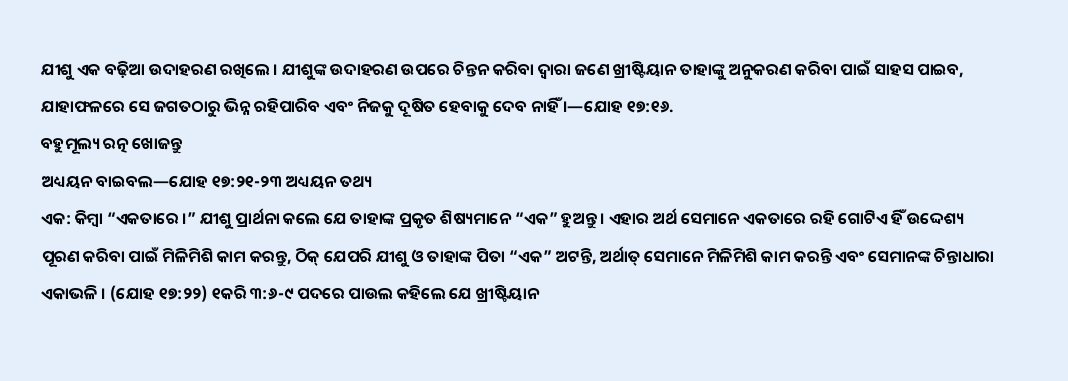ଯୀଶୁ ଏକ ବଢ଼ିଆ ଉଦାହରଣ ରଖିଲେ । ଯୀଶୁଙ୍କ ଉଦାହରଣ ଉପରେ ଚିନ୍ତନ କରିବା ଦ୍ୱାରା ଜଣେ ଖ୍ରୀଷ୍ଟିୟାନ ତାହାଙ୍କୁ ଅନୁକରଣ କରିବା ପାଇଁ ସାହସ ପାଇବ, ଯାହାଫଳରେ ସେ ଜଗତଠାରୁ ଭିନ୍ନ ରହିପାରିବ ଏବଂ ନିଜକୁ ଦୂଷିତ ହେବାକୁ ଦେବ ନାହିଁ ।—ଯୋହ ୧୭:୧୬.
ବହୁମୂଲ୍ୟ ରତ୍ନ ଖୋଜନ୍ତୁ
ଅଧ୍ୟୟନ ବାଇବଲ—ଯୋହ ୧୭:୨୧-୨୩ ଅଧ୍ୟୟନ ତଥ୍ୟ
ଏକ: କିମ୍ବା “ଏକତାରେ ।” ଯୀଶୁ ପ୍ରାର୍ଥନା କଲେ ଯେ ତାହାଙ୍କ ପ୍ରକୃତ ଶିଷ୍ୟମାନେ “ଏକ” ହୁଅନ୍ତୁ । ଏହାର ଅର୍ଥ ସେମାନେ ଏକତାରେ ରହି ଗୋଟିଏ ହିଁ ଉଦ୍ଦେଶ୍ୟ ପୂରଣ କରିବା ପାଇଁ ମିଳିମିଶି କାମ କରନ୍ତୁ, ଠିକ୍ ଯେପରି ଯୀଶୁ ଓ ତାହାଙ୍କ ପିତା “ଏକ” ଅଟନ୍ତି, ଅର୍ଥାତ୍ ସେମାନେ ମିଳିମିଶି କାମ କରନ୍ତି ଏବଂ ସେମାନଙ୍କ ଚିନ୍ତାଧାରା ଏକାଭଳି । (ଯୋହ ୧୭:୨୨) ୧କରି ୩:୬-୯ ପଦରେ ପାଉଲ କହିଲେ ଯେ ଖ୍ରୀଷ୍ଟିୟାନ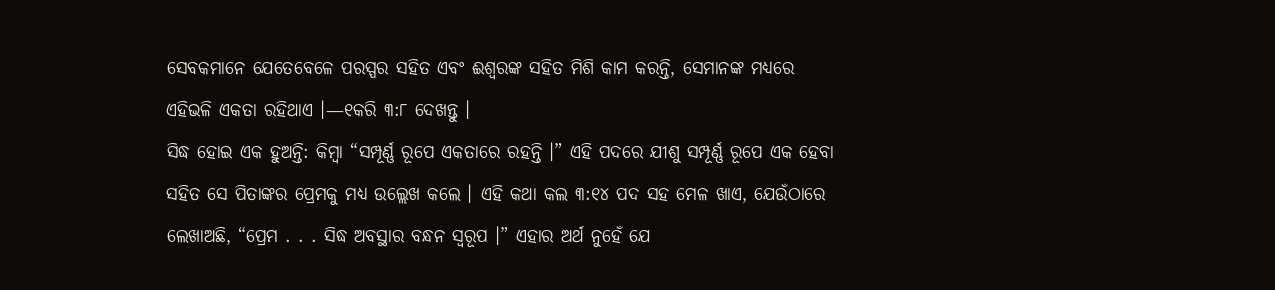ସେବକମାନେ ଯେତେବେଳେ ପରସ୍ପର ସହିତ ଏବଂ ଈଶ୍ୱରଙ୍କ ସହିତ ମିଶି କାମ କରନ୍ତି, ସେମାନଙ୍କ ମଧ୍ୟରେ ଏହିଭଳି ଏକତା ରହିଥାଏ ।—୧କରି ୩:୮ ଦେଖନ୍ତୁ ।
ସିଦ୍ଧ ହୋଇ ଏକ ହୁଅନ୍ତି: କିମ୍ବା “ସମ୍ପୂର୍ଣ୍ଣ ରୂପେ ଏକତାରେ ରହନ୍ତି ।” ଏହି ପଦରେ ଯୀଶୁ ସମ୍ପୂର୍ଣ୍ଣ ରୂପେ ଏକ ହେବା ସହିତ ସେ ପିତାଙ୍କର ପ୍ରେମକୁ ମଧ୍ୟ ଉଲ୍ଲେଖ କଲେ । ଏହି କଥା କଲ ୩:୧୪ ପଦ ସହ ମେଳ ଖାଏ, ଯେଉଁଠାରେ ଲେଖାଅଛି, “ପ୍ରେମ . . . ସିଦ୍ଧ ଅବସ୍ଥାର ବନ୍ଧନ ସ୍ୱରୂପ ।” ଏହାର ଅର୍ଥ ନୁହେଁ ଯେ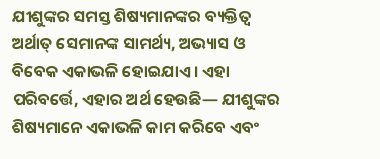ଯୀଶୁଙ୍କର ସମସ୍ତ ଶିଷ୍ୟମାନଙ୍କର ବ୍ୟକ୍ତିତ୍ୱ ଅର୍ଥାତ୍ ସେମାନଙ୍କ ସାମର୍ଥ୍ୟ, ଅଭ୍ୟାସ ଓ ବିବେକ ଏକାଭଳି ହୋଇଯାଏ । ଏହା ପରିବର୍ତ୍ତେ, ଏହାର ଅର୍ଥ ହେଉଛି— ଯୀଶୁଙ୍କର ଶିଷ୍ୟମାନେ ଏକାଭଳି କାମ କରିବେ ଏବଂ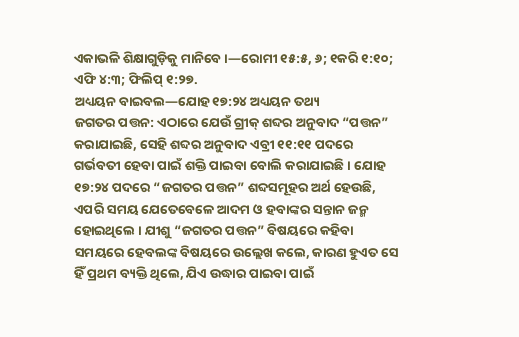ଏକାଭଳି ଶିକ୍ଷାଗୁଡ଼ିକୁ ମାନିବେ ।—ରୋମୀ ୧୫:୫, ୬; ୧କରି ୧:୧୦; ଏଫି ୪:୩; ଫିଲିପ୍ ୧:୨୭.
ଅଧ୍ୟୟନ ବାଇବଲ—ଯୋହ ୧୭:୨୪ ଅଧ୍ୟୟନ ତଥ୍ୟ
ଜଗତର ପତ୍ତନ: ଏଠାରେ ଯେଉଁ ଗ୍ରୀକ୍ ଶବ୍ଦର ଅନୁବାଦ “ପତ୍ତନ” କରାଯାଇଛି, ସେହି ଶବ୍ଦର ଅନୁବାଦ ଏବ୍ରୀ ୧୧:୧୧ ପଦରେ ଗର୍ଭବତୀ ହେବା ପାଇଁ ଶକ୍ତି ପାଇବା ବୋଲି କରାଯାଇଛି । ଯୋହ ୧୭:୨୪ ପଦରେ “ଜଗତର ପତ୍ତନ” ଶବ୍ଦସମୂହର ଅର୍ଥ ହେଉଛି, ଏପରି ସମୟ ଯେତେବେଳେ ଆଦମ ଓ ହବାଙ୍କର ସନ୍ତାନ ଜନ୍ମ ହୋଇଥିଲେ । ଯୀଶୁ “ଜଗତର ପତ୍ତନ” ବିଷୟରେ କହିବା ସମୟରେ ହେବଲଙ୍କ ବିଷୟରେ ଉଲ୍ଲେଖ କଲେ, କାରଣ ହୁଏତ ସେ ହିଁ ପ୍ରଥମ ବ୍ୟକ୍ତି ଥିଲେ, ଯିଏ ଉଦ୍ଧାର ପାଇବା ପାଇଁ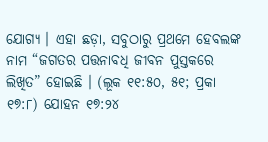ଯୋଗ୍ୟ । ଏହା ଛଡ଼ା, ସବୁଠାରୁ ପ୍ରଥମେ ହେବଲଙ୍କ ନାମ “ଜଗତର ପତ୍ତନାବଧି ଜୀବନ ପୁସ୍ତକରେ ଲିଖିତ” ହୋଇଛି । (ଲୂକ ୧୧:୫୦, ୫୧; ପ୍ରକା ୧୭:୮) ଯୋହନ ୧୭:୨୪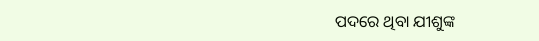ପଦରେ ଥିବା ଯୀଶୁଙ୍କ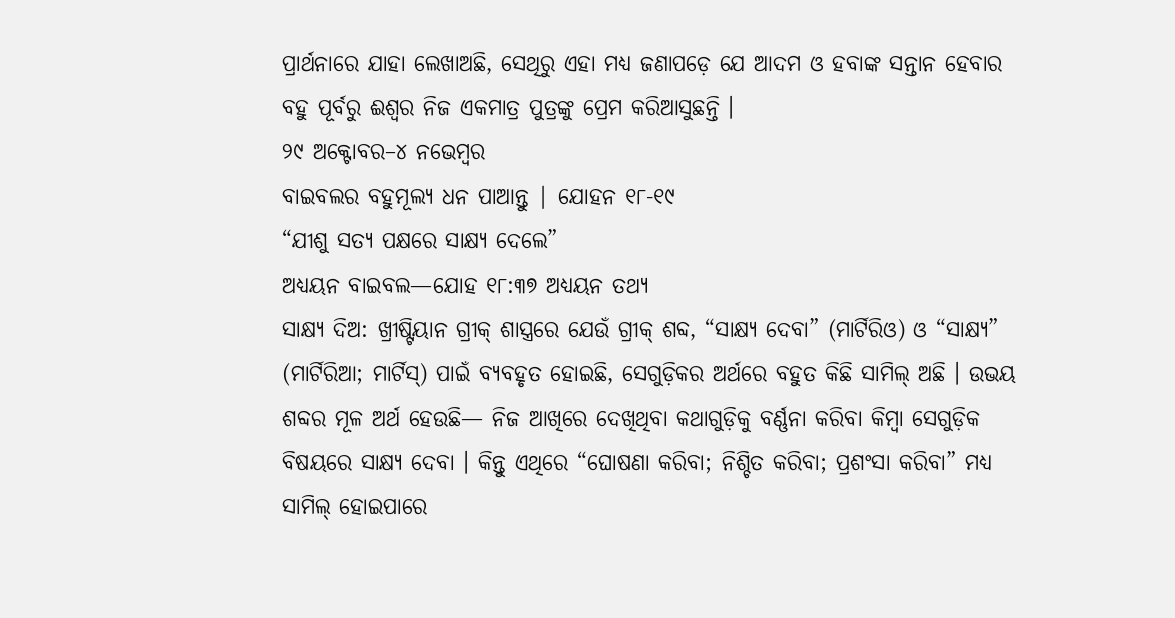ପ୍ରାର୍ଥନାରେ ଯାହା ଲେଖାଅଛି, ସେଥିରୁ ଏହା ମଧ୍ୟ ଜଣାପଡ଼େ ଯେ ଆଦମ ଓ ହବାଙ୍କ ସନ୍ତାନ ହେବାର ବହୁ ପୂର୍ବରୁ ଈଶ୍ୱର ନିଜ ଏକମାତ୍ର ପୁତ୍ରଙ୍କୁ ପ୍ରେମ କରିଆସୁଛନ୍ତି ।
୨୯ ଅକ୍ଟୋବର–୪ ନଭେମ୍ବର
ବାଇବଲର ବହୁମୂଲ୍ୟ ଧନ ପାଆନ୍ତୁ | ଯୋହନ ୧୮-୧୯
“ଯୀଶୁ ସତ୍ୟ ପକ୍ଷରେ ସାକ୍ଷ୍ୟ ଦେଲେ”
ଅଧ୍ୟୟନ ବାଇବଲ—ଯୋହ ୧୮:୩୭ ଅଧ୍ୟୟନ ତଥ୍ୟ
ସାକ୍ଷ୍ୟ ଦିଅ: ଖ୍ରୀଷ୍ଟିୟାନ ଗ୍ରୀକ୍ ଶାସ୍ତ୍ରରେ ଯେଉଁ ଗ୍ରୀକ୍ ଶବ୍ଦ, “ସାକ୍ଷ୍ୟ ଦେବା” (ମାର୍ଟିରିଓ) ଓ “ସାକ୍ଷ୍ୟ” (ମାର୍ଟିରିଆ; ମାର୍ଟିସ୍) ପାଇଁ ବ୍ୟବହୃତ ହୋଇଛି, ସେଗୁଡ଼ିକର ଅର୍ଥରେ ବହୁତ କିଛି ସାମିଲ୍ ଅଛି । ଉଭୟ ଶବ୍ଦର ମୂଳ ଅର୍ଥ ହେଉଛି— ନିଜ ଆଖିରେ ଦେଖିଥିବା କଥାଗୁଡ଼ିକୁ ବର୍ଣ୍ଣନା କରିବା କିମ୍ବା ସେଗୁଡ଼ିକ ବିଷୟରେ ସାକ୍ଷ୍ୟ ଦେବା । କିନ୍ତୁ ଏଥିରେ “ଘୋଷଣା କରିବା; ନିଶ୍ଚିତ କରିବା; ପ୍ରଶଂସା କରିବା” ମଧ୍ୟ ସାମିଲ୍ ହୋଇପାରେ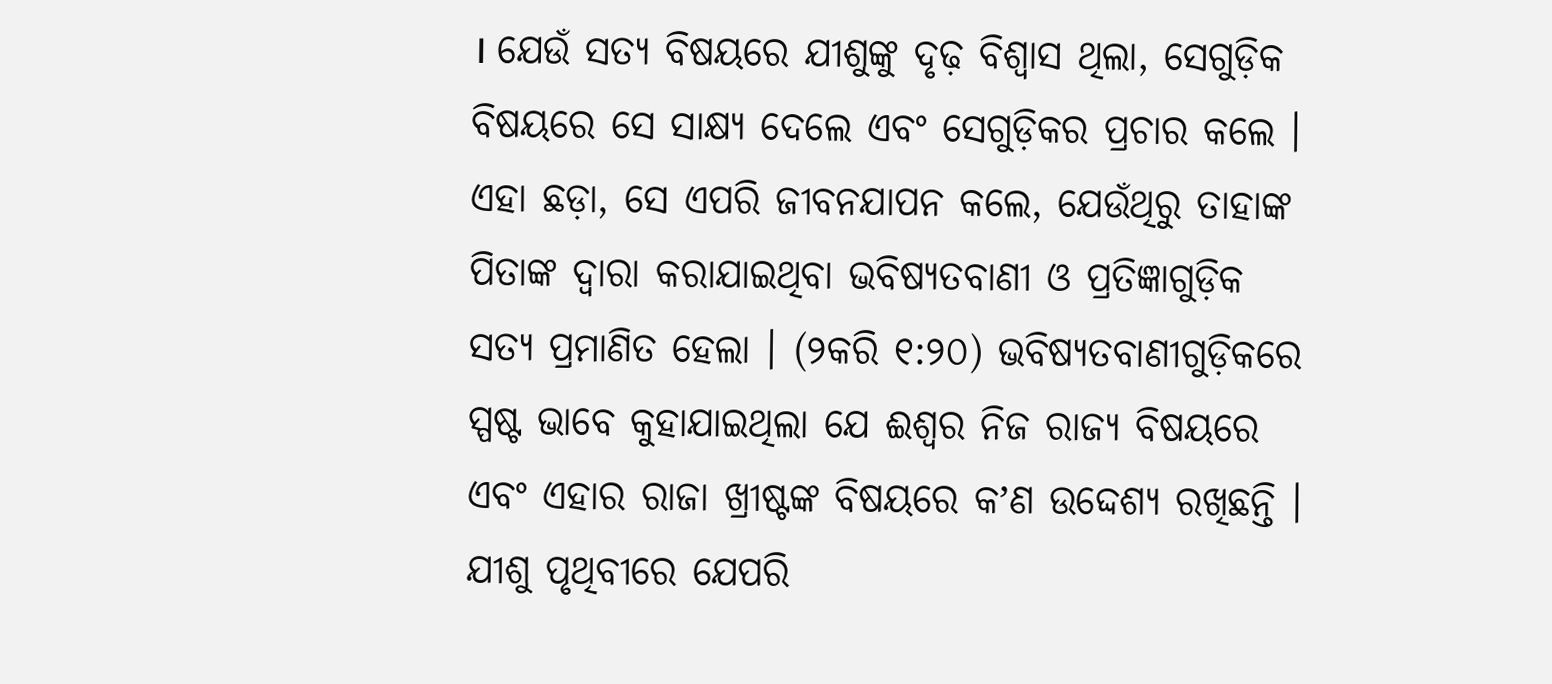। ଯେଉଁ ସତ୍ୟ ବିଷୟରେ ଯୀଶୁଙ୍କୁ ଦୃଢ଼ ବିଶ୍ୱାସ ଥିଲା, ସେଗୁଡ଼ିକ ବିଷୟରେ ସେ ସାକ୍ଷ୍ୟ ଦେଲେ ଏବଂ ସେଗୁଡ଼ିକର ପ୍ରଚାର କଲେ । ଏହା ଛଡ଼ା, ସେ ଏପରି ଜୀବନଯାପନ କଲେ, ଯେଉଁଥିରୁ ତାହାଙ୍କ ପିତାଙ୍କ ଦ୍ୱାରା କରାଯାଇଥିବା ଭବିଷ୍ୟତବାଣୀ ଓ ପ୍ରତିଜ୍ଞାଗୁଡ଼ିକ ସତ୍ୟ ପ୍ରମାଣିତ ହେଲା । (୨କରି ୧:୨୦) ଭବିଷ୍ୟତବାଣୀଗୁଡ଼ିକରେ ସ୍ପଷ୍ଟ ଭାବେ କୁହାଯାଇଥିଲା ଯେ ଈଶ୍ୱର ନିଜ ରାଜ୍ୟ ବିଷୟରେ ଏବଂ ଏହାର ରାଜା ଖ୍ରୀଷ୍ଟଙ୍କ ବିଷୟରେ କʼଣ ଉଦ୍ଦେଶ୍ୟ ରଖିଛନ୍ତି । ଯୀଶୁ ପୃଥିବୀରେ ଯେପରି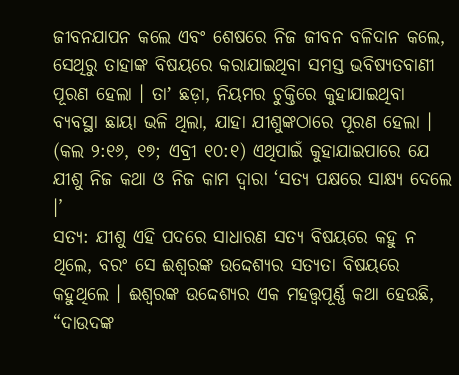ଜୀବନଯାପନ କଲେ ଏବଂ ଶେଷରେ ନିଜ ଜୀବନ ବଳିଦାନ କଲେ, ସେଥିରୁ ତାହାଙ୍କ ବିଷୟରେ କରାଯାଇଥିବା ସମସ୍ତ ଭବିଷ୍ୟତବାଣୀ ପୂରଣ ହେଲା । ତାʼ ଛଡ଼ା, ନିୟମର ଚୁକ୍ତିରେ କୁହାଯାଇଥିବା ବ୍ୟବସ୍ଥା ଛାୟା ଭଳି ଥିଲା, ଯାହା ଯୀଶୁଙ୍କଠାରେ ପୂରଣ ହେଲା । (କଲ ୨:୧୬, ୧୭; ଏବ୍ରୀ ୧୦:୧) ଏଥିପାଇଁ କୁହାଯାଇପାରେ ଯେ ଯୀଶୁ ନିଜ କଥା ଓ ନିଜ କାମ ଦ୍ୱାରା ‘ସତ୍ୟ ପକ୍ଷରେ ସାକ୍ଷ୍ୟ ଦେଲେ ।’
ସତ୍ୟ: ଯୀଶୁ ଏହି ପଦରେ ସାଧାରଣ ସତ୍ୟ ବିଷୟରେ କହୁ ନ ଥିଲେ, ବରଂ ସେ ଈଶ୍ୱରଙ୍କ ଉଦ୍ଦେଶ୍ୟର ସତ୍ୟତା ବିଷୟରେ କହୁଥିଲେ । ଈଶ୍ୱରଙ୍କ ଉଦ୍ଦେଶ୍ୟର ଏକ ମହତ୍ତ୍ୱପୂର୍ଣ୍ଣ କଥା ହେଉଛି, “ଦାଉଦଙ୍କ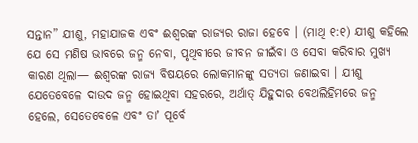ସନ୍ତାନ” ଯୀଶୁ, ମହାଯାଜକ ଏବଂ ଈଶ୍ୱରଙ୍କ ରାଜ୍ୟର ରାଜା ହେବେ । (ମାଥି ୧:୧) ଯୀଶୁ କହିଲେ ଯେ ସେ ମଣିଷ ଭାବରେ ଜନ୍ମ ନେବା, ପୃଥିବୀରେ ଜୀବନ ଜୀଇଁବା ଓ ସେବା କରିବାର ମୁଖ୍ୟ କାରଣ ଥିଲା— ଈଶ୍ୱରଙ୍କ ରାଜ୍ୟ ବିଷୟରେ ଲୋକମାନଙ୍କୁ ସତ୍ୟତା ଜଣାଇବା । ଯୀଶୁ ଯେତେବେଳେ ଦାଉଦ ଜନ୍ମ ହୋଇଥିବା ସହରରେ, ଅର୍ଥାତ୍ ଯିହୁଦାର ବେଥଲିହିମରେ ଜନ୍ମ ହେଲେ, ସେତେବେଳେ ଏବଂ ତାʼ ପୂର୍ବେ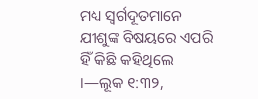ମଧ୍ୟ ସ୍ୱର୍ଗଦୂତମାନେ ଯୀଶୁଙ୍କ ବିଷୟରେ ଏପରି ହିଁ କିଛି କହିଥିଲେ ।—ଲୂକ ୧:୩୨,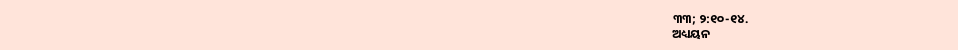୩୩; ୨:୧୦-୧୪.
ଅଧ୍ୟୟନ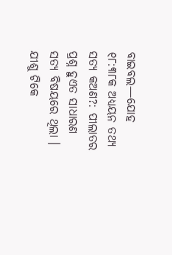ବାଇବଲ—ଯୋହ ୧୮:୩୮କ ଅଧ୍ୟୟନ ତଥ୍ୟ
ସତ୍ୟ କଅଣ?: ପୀଲାତର ପ୍ରଶ୍ନ ହୁଏତ ସାଧାରଣ ସତ୍ୟ ବିଷୟରେ ଥିଲା । ଯୀଶୁ ଟିକେ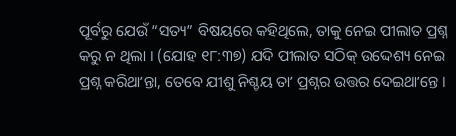ପୂର୍ବରୁ ଯେଉଁ “ସତ୍ୟ” ବିଷୟରେ କହିଥିଲେ, ତାକୁ ନେଇ ପୀଲାତ ପ୍ରଶ୍ନ କରୁ ନ ଥିଲା । (ଯୋହ ୧୮:୩୭) ଯଦି ପୀଲାତ ସଠିକ୍ ଉଦ୍ଦେଶ୍ୟ ନେଇ ପ୍ରଶ୍ନ କରିଥାʼନ୍ତା, ତେବେ ଯୀଶୁ ନିଶ୍ଚୟ ତାʼ ପ୍ରଶ୍ନର ଉତ୍ତର ଦେଇଥାʼନ୍ତେ ।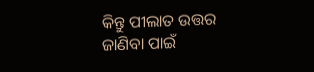କିନ୍ତୁ ପୀଲାତ ଉତ୍ତର ଜାଣିବା ପାଇଁ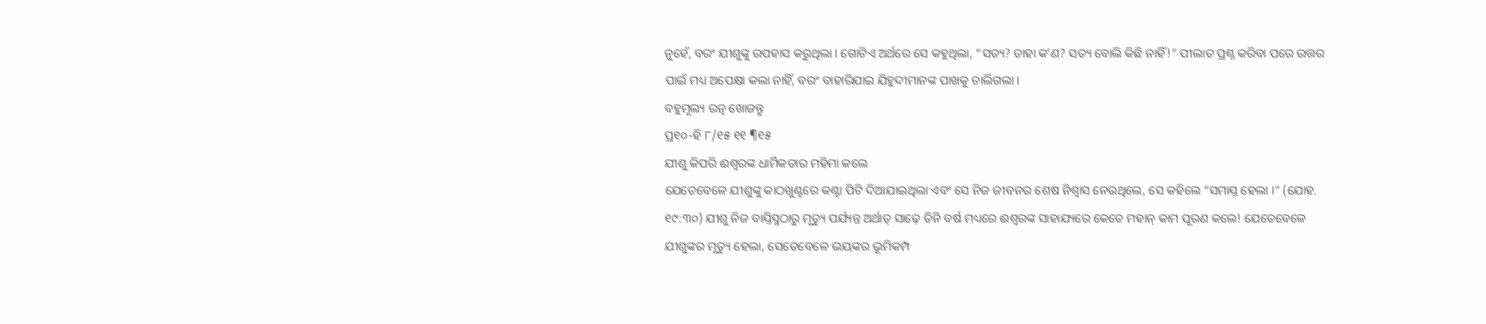ନୁହେଁ, ବରଂ ଯୀଶୁଙ୍କୁ ଉପହାସ କରୁଥିଲା । ଗୋଟିଏ ଅର୍ଥରେ ସେ କହୁଥିଲା, “ସତ୍ୟ? ତାହା କʼଣ? ସତ୍ୟ ବୋଲି କିଛି ନାହିଁ!” ପୀଲାତ ପ୍ରଶ୍ନ କରିବା ପରେ ଉତ୍ତର ପାଇଁ ମଧ୍ୟ ଅପେକ୍ଷା କଲା ନାହିଁ, ବରଂ ବାହାରିଯାଇ ଯିହୁଦୀମାନଙ୍କ ପାଖକୁ ଚାଲିଗଲା ।
ବହୁମୂଲ୍ୟ ରତ୍ନ ଖୋଜନ୍ତୁ
ପ୍ର୧୦-ହି ୮/୧୫ ୧୧ ¶୧୫
ଯୀଶୁ କିପରି ଈଶ୍ୱରଙ୍କ ଧାର୍ମିକତାର ମହିମା କଲେ
ଯେତେବେଳେ ଯୀଶୁଙ୍କୁ କାଠଖୁଣ୍ଟରେ କଣ୍ଟା ପିଟି ଦିଆଯାଇଥିଲା ଏବଂ ସେ ନିଜ ଜୀବନର ଶେଷ ନିଶ୍ୱାସ ନେଉଥିଲେ, ସେ କହିଲେ “ସମାଯ୍ତ ହେଲା ।” (ଯୋହ. ୧୯:୩୦) ଯୀଶୁ ନିଜ ବାଯ୍ତିସ୍ମଠାରୁ ମୃତ୍ୟୁ ପର୍ଯ୍ୟନ୍ତ ଅର୍ଥାତ୍ ସାଢ଼େ ତିନି ବର୍ଷ ମଧ୍ୟରେ ଈଶ୍ୱରଙ୍କ ସାହାଯ୍ୟରେ କେତେ ମହାନ୍ କାମ ପୂରଣ କଲେ! ଯେତେବେଳେ ଯୀଶୁଙ୍କର ମୃତ୍ୟୁ ହେଲା, ସେତେବେଳେ ଭୟଙ୍କର ଭୂମିକମ୍ପ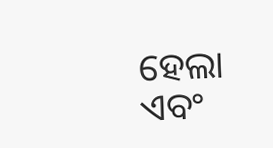ହେଲା ଏବଂ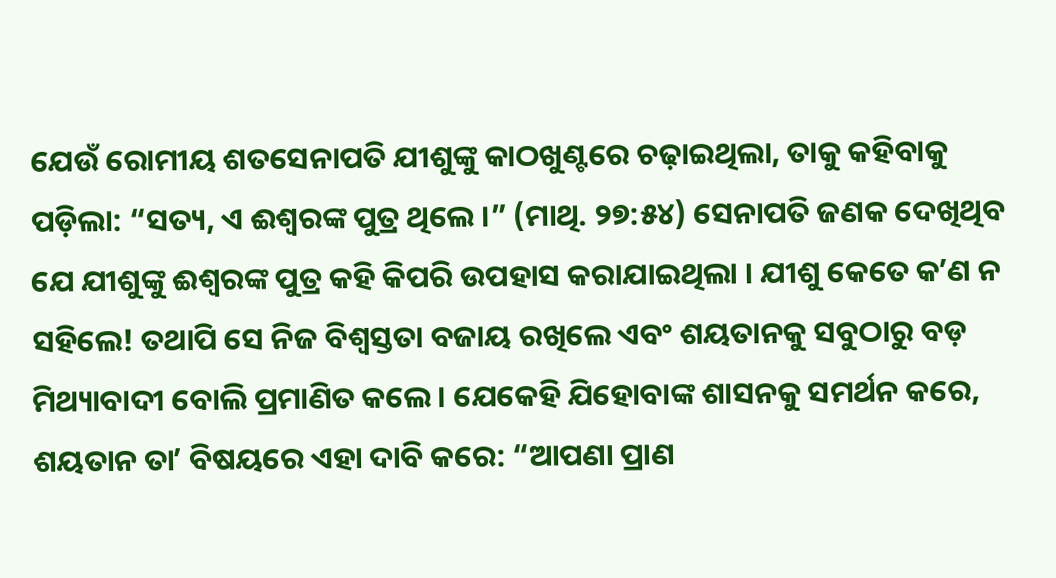ଯେଉଁ ରୋମୀୟ ଶତସେନାପତି ଯୀଶୁଙ୍କୁ କାଠଖୁଣ୍ଟରେ ଚଢ଼ାଇଥିଲା, ତାକୁ କହିବାକୁ ପଡ଼ିଲା: “ସତ୍ୟ, ଏ ଈଶ୍ୱରଙ୍କ ପୁତ୍ର ଥିଲେ ।” (ମାଥି. ୨୭:୫୪) ସେନାପତି ଜଣକ ଦେଖିଥିବ ଯେ ଯୀଶୁଙ୍କୁ ଈଶ୍ୱରଙ୍କ ପୁତ୍ର କହି କିପରି ଉପହାସ କରାଯାଇଥିଲା । ଯୀଶୁ କେତେ କʼଣ ନ ସହିଲେ! ତଥାପି ସେ ନିଜ ବିଶ୍ୱସ୍ତତା ବଜାୟ ରଖିଲେ ଏବଂ ଶୟତାନକୁ ସବୁଠାରୁ ବଡ଼ ମିଥ୍ୟାବାଦୀ ବୋଲି ପ୍ରମାଣିତ କଲେ । ଯେକେହି ଯିହୋବାଙ୍କ ଶାସନକୁ ସମର୍ଥନ କରେ, ଶୟତାନ ତାʼ ବିଷୟରେ ଏହା ଦାବି କରେ: “ଆପଣା ପ୍ରାଣ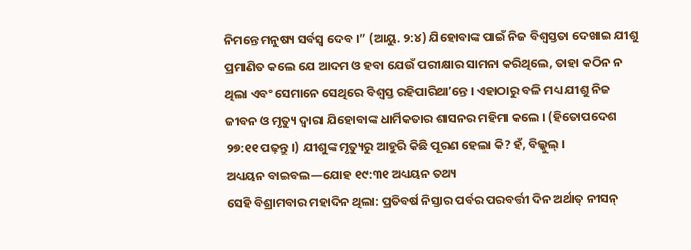ନିମନ୍ତେ ମନୁଷ୍ୟ ସର୍ବସ୍ୱ ଦେବ ।” (ଆୟୁ. ୨:୪) ଯିହୋବାଙ୍କ ପାଇଁ ନିଜ ବିଶ୍ୱସ୍ତତା ଦେଖାଇ ଯୀଶୁ ପ୍ରମାଣିତ କଲେ ଯେ ଆଦମ ଓ ହବା ଯେଉଁ ପରୀକ୍ଷାର ସାମନା କରିଥିଲେ, ତାହା କଠିନ ନ ଥିଲା ଏବଂ ସେମାନେ ସେଥିରେ ବିଶ୍ୱସ୍ତ ରହିପାରିଥାʼନ୍ତେ । ଏହାଠାରୁ ବଳି ମଧ୍ୟ ଯୀଶୁ ନିଜ ଜୀବନ ଓ ମୃତ୍ୟୁ ଦ୍ୱାରା ଯିହୋବାଙ୍କ ଧାର୍ମିକତାର ଶାସନର ମହିମା କଲେ । (ହିତୋପଦେଶ ୨୭:୧୧ ପଢ଼ନ୍ତୁ ।) ଯୀଶୁଙ୍କ ମୃତ୍ୟୁରୁ ଆହୁରି କିଛି ପୂରଣ ହେଲା କି? ହଁ, ବିଲ୍କୁଲ୍ ।
ଅଧ୍ୟୟନ ବାଇବଲ—ଯୋହ ୧୯:୩୧ ଅଧ୍ୟୟନ ତଥ୍ୟ
ସେହି ବିଶ୍ରାମବାର ମହାଦିନ ଥିଲା: ପ୍ରତିବର୍ଷ ନିସ୍ତାର ପର୍ବର ପରବର୍ତ୍ତୀ ଦିନ ଅର୍ଥାତ୍ ନୀସନ୍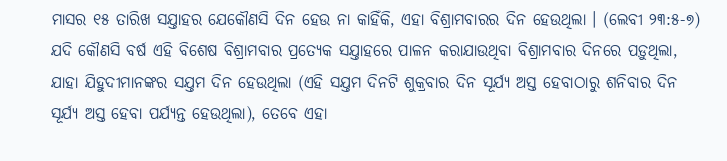ମାସର ୧୫ ତାରିଖ ସଯ୍ତାହର ଯେକୌଣସି ଦିନ ହେଉ ନା କାହିଁକି, ଏହା ବିଶ୍ରାମବାରର ଦିନ ହେଉଥିଲା । (ଲେବୀ ୨୩:୫-୭) ଯଦି କୌଣସି ବର୍ଷ ଏହି ବିଶେଷ ବିଶ୍ରାମବାର ପ୍ରତ୍ୟେକ ସଯ୍ତାହରେ ପାଳନ କରାଯାଉଥିବା ବିଶ୍ରାମବାର ଦିନରେ ପଡ଼ୁଥିଲା, ଯାହା ଯିହୁଦୀମାନଙ୍କର ସଯ୍ତମ ଦିନ ହେଉଥିଲା (ଏହି ସଯ୍ତମ ଦିନଟି ଶୁକ୍ରବାର ଦିନ ସୂର୍ଯ୍ୟ ଅସ୍ତ ହେବାଠାରୁ ଶନିବାର ଦିନ ସୂର୍ଯ୍ୟ ଅସ୍ତ ହେବା ପର୍ଯ୍ୟନ୍ତ ହେଉଥିଲା), ତେବେ ଏହା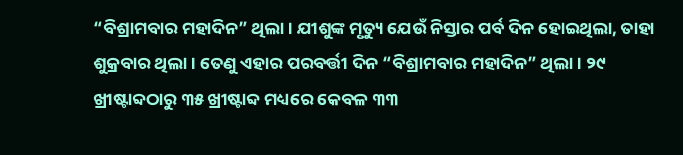“ବିଶ୍ରାମବାର ମହାଦିନ” ଥିଲା । ଯୀଶୁଙ୍କ ମୃତ୍ୟୁ ଯେଉଁ ନିସ୍ତାର ପର୍ବ ଦିନ ହୋଇଥିଲା, ତାହା ଶୁକ୍ରବାର ଥିଲା । ତେଣୁ ଏହାର ପରବର୍ତ୍ତୀ ଦିନ “ବିଶ୍ରାମବାର ମହାଦିନ” ଥିଲା । ୨୯ ଖ୍ରୀଷ୍ଟାବ୍ଦଠାରୁ ୩୫ ଖ୍ରୀଷ୍ଟାବ୍ଦ ମଧ୍ୟରେ କେବଳ ୩୩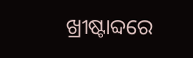ଖ୍ରୀଷ୍ଟାବ୍ଦରେ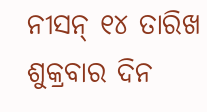ନୀସନ୍ ୧୪ ତାରିଖ ଶୁକ୍ରବାର ଦିନ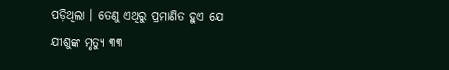ପଡ଼ିଥିଲା । ତେଣୁ ଏଥିରୁ ପ୍ରମାଣିତ ହୁଏ ଯେ ଯୀଶୁଙ୍କ ମୃତ୍ୟୁ ୩୩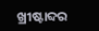ଖ୍ରୀଷ୍ଟାବ୍ଦର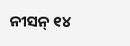ନୀସନ୍ ୧୪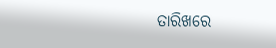ତାରିଖରେ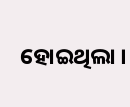ହୋଇଥିଲା ।